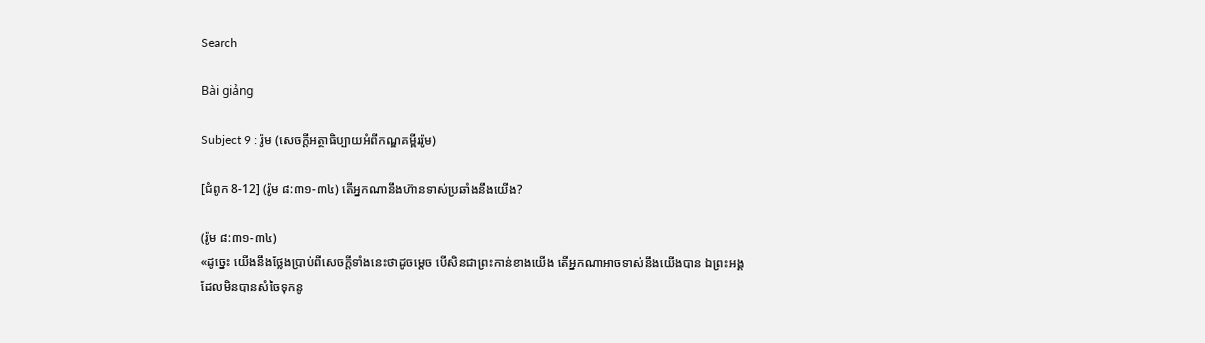Search

Bài giảng

Subject 9 : រ៉ូម (សេចក្តីអត្ថាធិប្បាយអំពីកណ្ឌគម្ពីររ៉ូម)

[ជំពូក 8-12] (រ៉ូម ៨:៣១-៣៤) តើអ្នកណានឹងហ៊ានទាស់ប្រឆាំងនឹងយើង?

(រ៉ូម ៨:៣១-៣៤)
«ដូច្នេះ យើងនឹងថ្លែងប្រាប់ពីសេចក្តីទាំងនេះថាដូចម្តេច បើសិនជាព្រះកាន់ខាងយើង តើអ្នកណាអាចទាស់នឹងយើងបាន ឯព្រះអង្គ ដែលមិនបានសំចៃទុកនូ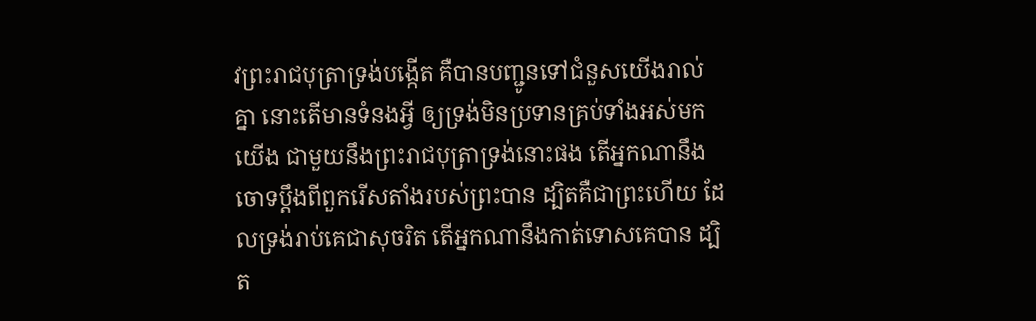វព្រះរាជបុត្រាទ្រង់បង្កើត គឺបានបញ្ជូនទៅជំនួសយើងរាល់គ្នា នោះតើមានទំនងអ្វី ឲ្យទ្រង់មិនប្រទានគ្រប់ទាំងអស់មកយើង ជាមួយនឹងព្រះរាជបុត្រាទ្រង់នោះផង តើអ្នកណានឹងចោទប្តឹងពីពួករើសតាំងរបស់ព្រះបាន ដ្បិតគឺជាព្រះហើយ ដែលទ្រង់រាប់គេជាសុចរិត តើអ្នកណានឹងកាត់ទោសគេបាន ដ្បិត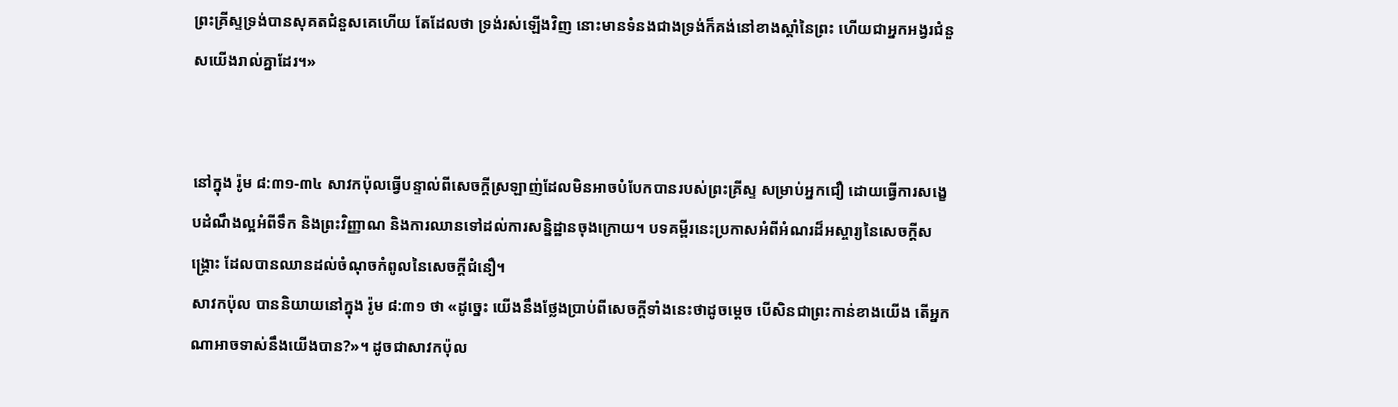ព្រះគ្រីស្ទទ្រង់បានសុគតជំនួសគេហើយ តែដែលថា ទ្រង់រស់ឡើងវិញ នោះមានទំនងជាងទ្រង់ក៏គង់នៅខាងស្តាំនៃព្រះ ហើយជាអ្នកអង្វរជំនួសយើងរាល់គ្នាដែរ។»


នៅក្នុង រ៉ូម ៨:៣១-៣៤ សាវកប៉ុលធ្វើបន្ទាល់ពីសេចក្តីស្រឡាញ់ដែលមិនអាចបំបែកបានរបស់ព្រះគ្រីស្ទ សម្រាប់អ្នកជឿ ដោយធ្វើការសង្ខេបដំណឹងល្អអំពីទឹក និងព្រះវិញ្ញាណ និងការឈានទៅដល់ការសន្និដ្ឋានចុងក្រោយ។ បទគម្ពីរនេះប្រកាសអំពីអំណរដ៏អស្ចារ្យនៃសេចក្តីសង្រ្គោះ ដែលបានឈានដល់ចំណុចកំពូលនៃសេចក្តីជំនឿ។
សាវកប៉ុល បាននិយាយនៅក្នុង រ៉ូម ៨:៣១ ថា «ដូច្នេះ យើងនឹងថ្លែងប្រាប់ពីសេចក្តីទាំងនេះថាដូចម្តេច បើសិនជាព្រះកាន់ខាងយើង តើអ្នកណាអាចទាស់នឹងយើងបាន?»។ ដូចជាសាវកប៉ុល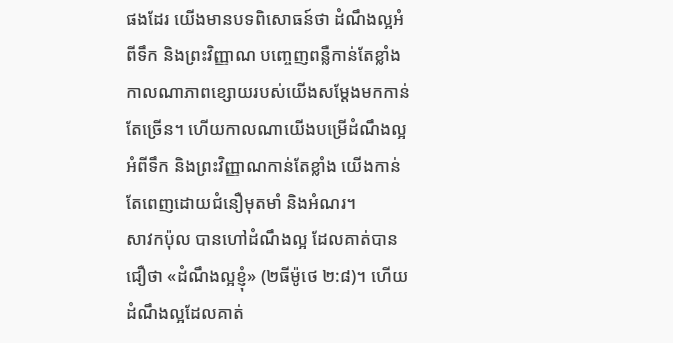ផងដែរ យើងមានបទពិសោធន៍ថា ដំណឹងល្អអំពីទឹក និងព្រះវិញ្ញាណ បញ្ចេញពន្លឺកាន់តែខ្លាំង កាលណាភាពខ្សោយរបស់យើងសម្តែងមកកាន់តែច្រើន។ ហើយកាលណាយើងបម្រើដំណឹងល្អអំពីទឹក និងព្រះវិញ្ញាណកាន់តែខ្លាំង យើងកាន់តែពេញដោយជំនឿមុតមាំ និងអំណរ។
សាវកប៉ុល បានហៅដំណឹងល្អ ដែលគាត់បានជឿថា «ដំណឹងល្អខ្ញុំ» (២ធីម៉ូថេ ២:៨)។ ហើយដំណឹងល្អដែលគាត់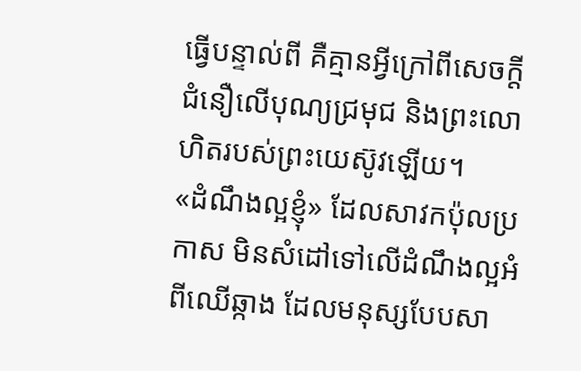ធ្វើបន្ទាល់ពី គឺគ្មានអ្វីក្រៅពីសេចក្តីជំនឿលើបុណ្យជ្រមុជ និងព្រះលោហិតរបស់ព្រះយេស៊ូវឡើយ។
«ដំណឹងល្អខ្ញុំ» ដែលសាវកប៉ុលប្រកាស មិនសំដៅទៅលើដំណឹងល្អអំពីឈើឆ្កាង ដែលមនុស្សបែបសា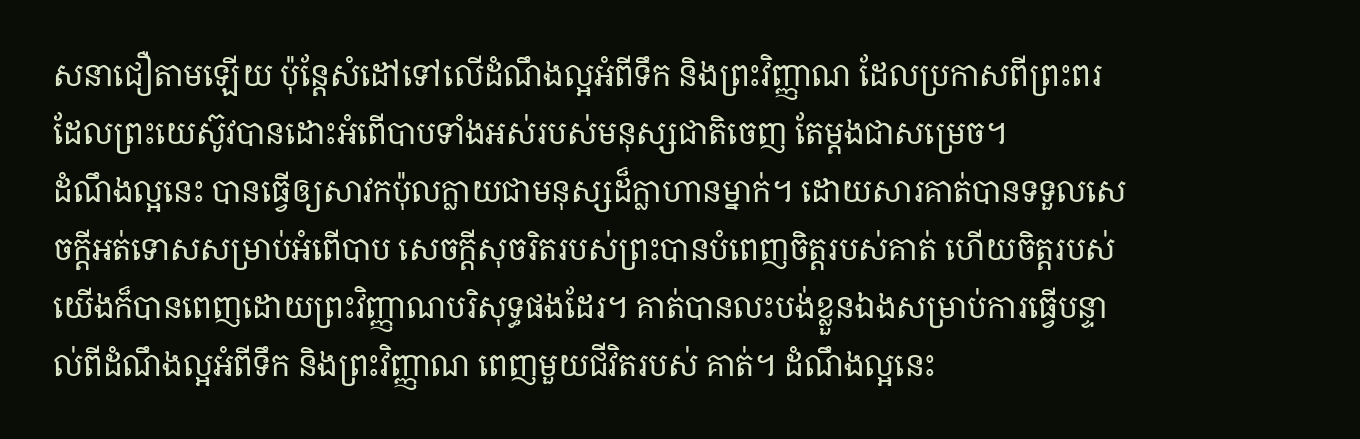សនាជឿតាមឡើយ ប៉ុន្តែសំដៅទៅលើដំណឹងល្អអំពីទឹក និងព្រះវិញ្ញាណ ដែលប្រកាសពីព្រះពរ ដែលព្រះយេស៊ូវបានដោះអំពើបាបទាំងអស់របស់មនុស្សជាតិចេញ តែម្តងជាសម្រេច។
ដំណឹងល្អនេះ បានធ្វើឲ្យសាវកប៉ុលក្លាយជាមនុស្សដ៏ក្លាហានម្នាក់។ ដោយសារគាត់បានទទួលសេចក្តីអត់ទោសសម្រាប់អំពើបាប សេចក្តីសុចរិតរបស់ព្រះបានបំពេញចិត្តរបស់គាត់ ហើយចិត្តរបស់យើងក៏បានពេញដោយព្រះវិញ្ញាណបរិសុទ្ធផងដែរ។ គាត់បានលះបង់ខ្លួនឯងសម្រាប់ការធ្វើបន្ទាល់ពីដំណឹងល្អអំពីទឹក និងព្រះវិញ្ញាណ ពេញមួយជីវិតរបស់ គាត់។ ដំណឹងល្អនេះ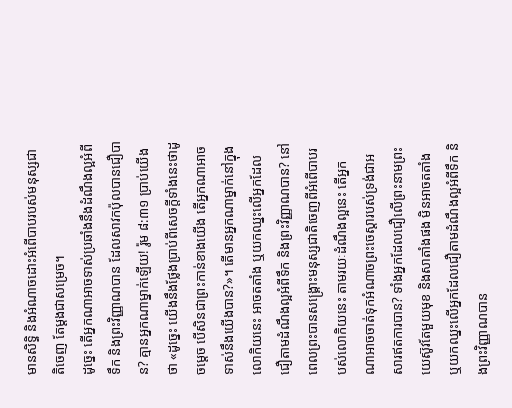មានសិទ្ធិ និងអំណាចដោះអំពើបាបរបស់មនុស្សជាតិចេញ តែម្តងជាសម្រេច។
ដូច្នេះ តើអ្នកណាអាចទាស់ប្រឆាំងនឹងដំណឹងល្អអំពីទឹក និងព្រះវិញ្ញាណបាន ដែលសាវកប៉ុលបានជឿបាន? គ្មានអ្នកណាម្នាក់ឡើយ! រ៉ូម ៨:៣១ ប្រាប់យើងថា «ដូច្នេះ យើងនឹងថ្លែងប្រាប់ពីសេចក្តីទាំងនេះថាដូចម្តេច បើសិនជាព្រះកាន់ខាងយើង តើអ្នកណាអាចទាស់នឹងយើងបាន?»។ តើមានអ្នកណាម្នាក់នៅក្នុងលោកិយនេះ អាចតតាំង ឬយកឈ្នះលើអ្នកដែលជឿតាមដំណឹងល្អអំពីទឹក និងព្រះវិញ្ញាណបាន? នៅពេលព្រះបានសង្រ្គោះមនុស្សជាតិចេញពីអំពើបាបរបស់លោកិយនេះ តាមរយៈដំណឹងល្អនេះ តើអ្នកណាអាចចាត់ទុកអំណាចព្រះចេស្តារបស់ទ្រង់ជាអសារឥតការបាន? ទាំងអ្នកដែលជឿលើព្រះនាមព្រះយេស៊ូវតែមួយមុខ និងសាតាំងផង មិនអាចតតាំង ឬយកឈ្នះលើអ្នកដែលជឿតាមដំណឹងល្អអំពីទឹក និងព្រះវិញ្ញាណបាន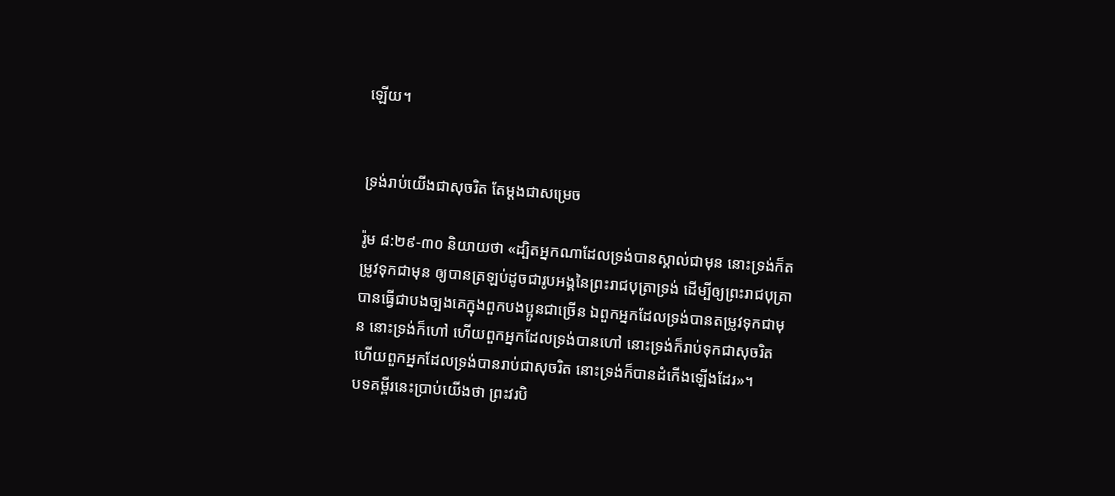ឡើយ។


ទ្រង់រាប់យើងជាសុចរិត តែម្តងជាសម្រេច

រ៉ូម ៨:២៩-៣០ និយាយថា «ដ្បិតអ្នកណាដែលទ្រង់បានស្គាល់ជាមុន នោះទ្រង់ក៏តម្រូវទុកជាមុន ឲ្យបានត្រឡប់ដូចជារូបអង្គនៃព្រះរាជបុត្រាទ្រង់ ដើម្បីឲ្យព្រះរាជបុត្រាបានធ្វើជាបងច្បងគេក្នុងពួកបងប្អូនជាច្រើន ឯពួកអ្នកដែលទ្រង់បានតម្រូវទុកជាមុន នោះទ្រង់ក៏ហៅ ហើយពួកអ្នកដែលទ្រង់បានហៅ នោះទ្រង់ក៏រាប់ទុកជាសុចរិត ហើយពួកអ្នកដែលទ្រង់បានរាប់ជាសុចរិត នោះទ្រង់ក៏បានដំកើងឡើងដែរ»។
បទគម្ពីរនេះប្រាប់យើងថា ព្រះវរបិ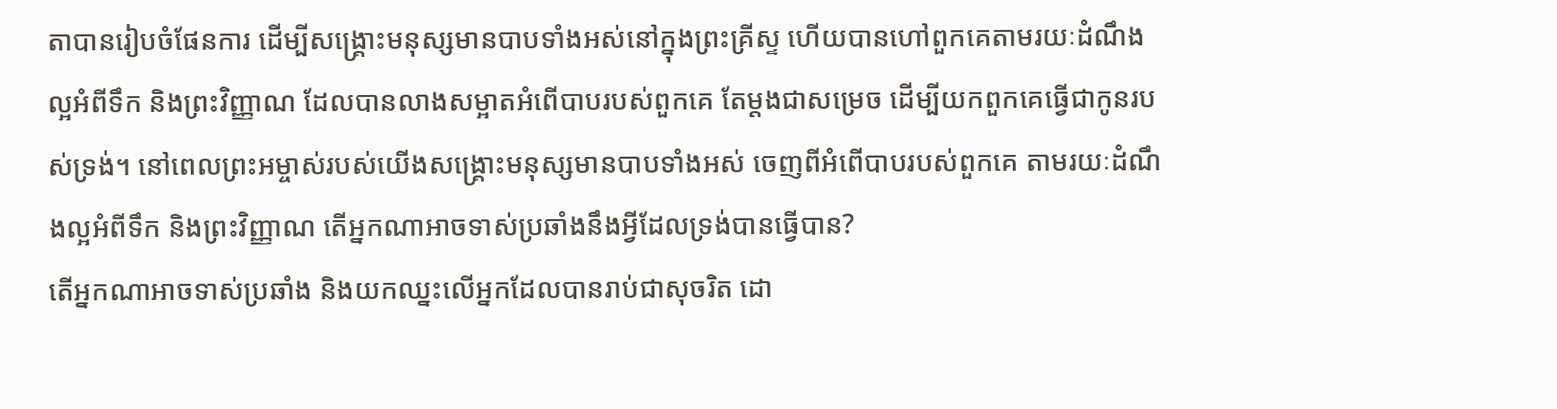តាបានរៀបចំផែនការ ដើម្បីសង្រ្គោះមនុស្សមានបាបទាំងអស់នៅក្នុងព្រះគ្រីស្ទ ហើយបានហៅពួកគេតាមរយៈដំណឹងល្អអំពីទឹក និងព្រះវិញ្ញាណ ដែលបានលាងសម្អាតអំពើបាបរបស់ពួកគេ តែម្តងជាសម្រេច ដើម្បីយកពួកគេធ្វើជាកូនរបស់ទ្រង់។ នៅពេលព្រះអម្ចាស់របស់យើងសង្រ្គោះមនុស្សមានបាបទាំងអស់ ចេញពីអំពើបាបរបស់ពួកគេ តាមរយៈដំណឹងល្អអំពីទឹក និងព្រះវិញ្ញាណ តើអ្នកណាអាចទាស់ប្រឆាំងនឹងអ្វីដែលទ្រង់បានធ្វើបាន?
តើអ្នកណាអាចទាស់ប្រឆាំង និងយកឈ្នះលើអ្នកដែលបានរាប់ជាសុចរិត ដោ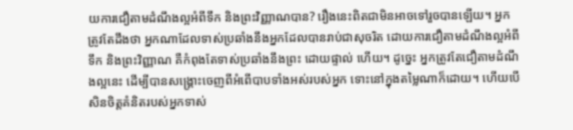យការជឿតាមដំណឹងល្អអំពីទឹក និងព្រះវិញ្ញាណបាន? រឿងនេះពិតជាមិនអាចទៅរួចបានឡើយ។ អ្នកត្រូវតែដឹងថា អ្នកណាដែលទាស់ប្រឆាំងនឹងអ្នកដែលបានរាប់ជាសុចរិត ដោយការជឿតាមដំណឹងល្អអំពីទឹក និងព្រះវិញ្ញាណ គឺកំពុងតែទាស់ប្រឆាំងនឹងព្រះ ដោយផ្ទាល់ ហើយ។ ដូច្នេះ អ្នកត្រូវតែជឿតាមដំណឹងល្អនេះ ដើម្បីបានសង្រ្គោះចេញពីអំពើបាបទាំងអស់របស់អ្នក ទោះនៅក្នុងតម្លៃណាក៏ដោយ។ ហើយបើសិនចិត្តគំនិតរបស់អ្នកទាស់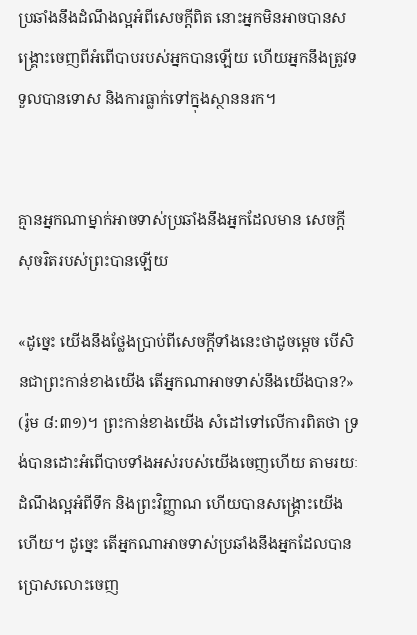ប្រឆាំងនឹងដំណឹងល្អអំពីសេចក្តីពិត នោះអ្នកមិនអាចបានសង្រ្គោះចេញពីអំពើបាបរបស់អ្នកបានឡើយ ហើយអ្នកនឹងត្រូវទទួលបានទោស និងការធ្លាក់ទៅក្នុងស្ថាននរក។


គ្មានអ្នកណាម្នាក់អាចទាស់ប្រឆាំងនឹងអ្នកដែលមាន សេចក្តីសុចរិតរបស់ព្រះបានឡើយ

«ដូច្នេះ យើងនឹងថ្លែងប្រាប់ពីសេចក្តីទាំងនេះថាដូចម្តេច បើសិនជាព្រះកាន់ខាងយើង តើអ្នកណាអាចទាស់នឹងយើងបាន?» (រ៉ូម ៨:៣១)។ ព្រះកាន់ខាងយើង សំដៅទៅលើការពិតថា ទ្រង់បានដោះអំពើបាបទាំងអស់របស់យើងចេញហើយ តាមរយៈដំណឹងល្អអំពីទឹក និងព្រះវិញ្ញាណ ហើយបានសង្រ្គោះយើងហើយ។ ដូច្នេះ តើអ្នកណាអាចទាស់ប្រឆាំងនឹងអ្នកដែលបានប្រោសលោះចេញ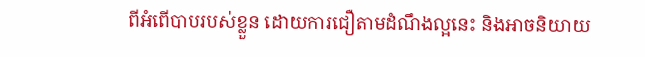ពីអំពើបាបរបស់ខ្លួន ដោយការជឿតាមដំណឹងល្អនេះ និងអាចនិយាយ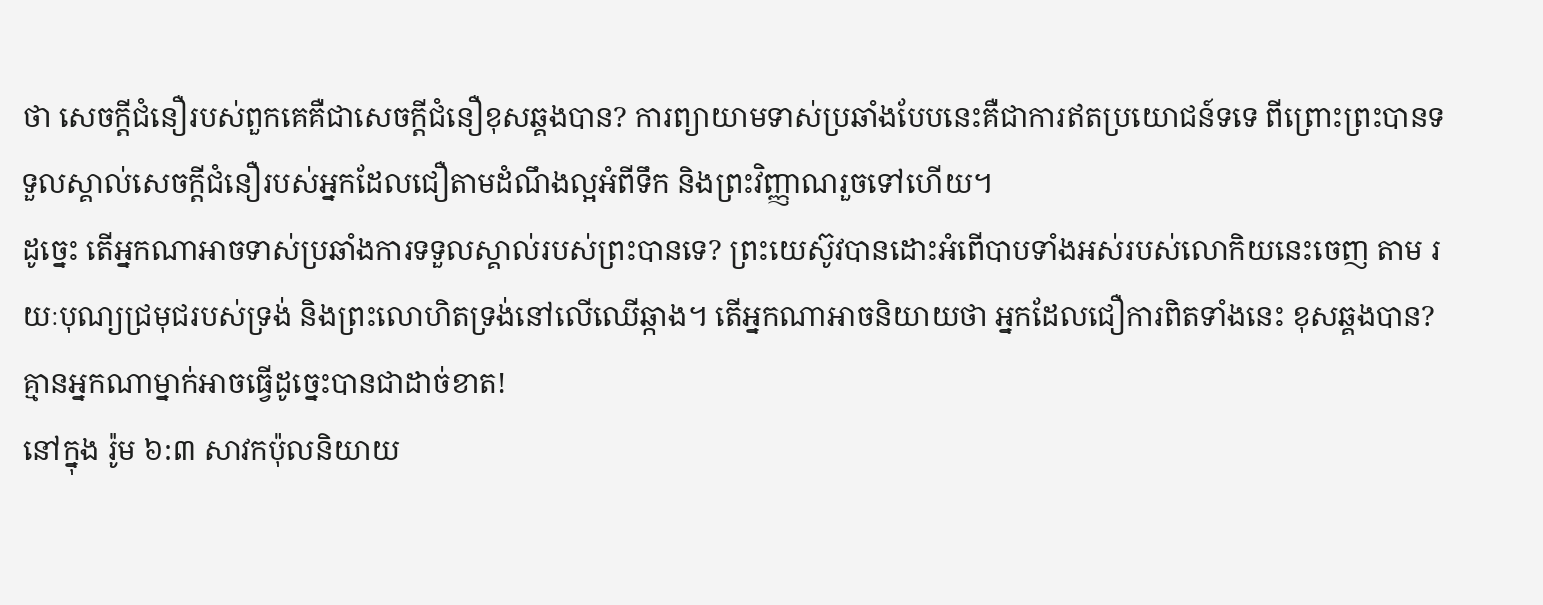ថា សេចក្តីជំនឿរបស់ពួកគេគឺជាសេចក្តីជំនឿខុសឆ្គងបាន? ការព្យាយាមទាស់ប្រឆាំងបែបនេះគឺជាការឥតប្រយោជន៍ទទេ ពីព្រោះព្រះបានទទួលស្គាល់សេចក្តីជំនឿរបស់អ្នកដែលជឿតាមដំណឹងល្អអំពីទឹក និងព្រះវិញ្ញាណរួចទៅហើយ។
ដូច្នេះ តើអ្នកណាអាចទាស់ប្រឆាំងការទទួលស្គាល់របស់ព្រះបានទេ? ព្រះយេស៊ូវបានដោះអំពើបាបទាំងអស់របស់លោកិយនេះចេញ តាម រយៈបុណ្យជ្រមុជរបស់ទ្រង់ និងព្រះលោហិតទ្រង់នៅលើឈើឆ្កាង។ តើអ្នកណាអាចនិយាយថា អ្នកដែលជឿការពិតទាំងនេះ ខុសឆ្គងបាន? គ្មានអ្នកណាម្នាក់អាចធ្វើដូច្នេះបានជាដាច់ខាត!
នៅក្នុង រ៉ូម ៦:៣ សាវកប៉ុលនិយាយ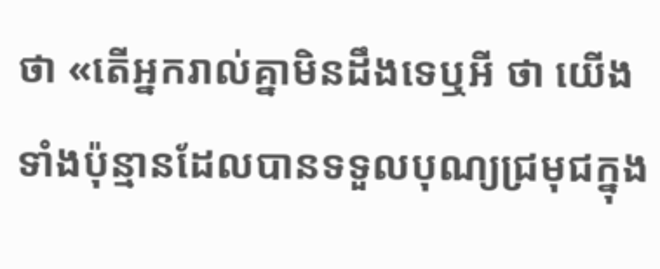ថា «តើអ្នករាល់គ្នាមិនដឹងទេឬអី ថា យើងទាំងប៉ុន្មានដែលបានទទួលបុណ្យជ្រមុជក្នុង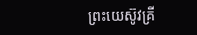ព្រះយេស៊ូវគ្រី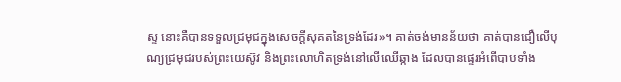ស្ទ នោះគឺបានទទួលជ្រមុជក្នុងសេចក្តីសុគតនៃទ្រង់ដែរ»។ គាត់ចង់មានន័យថា គាត់បានជឿលើបុណ្យជ្រមុជរបស់ព្រះយេស៊ូវ និងព្រះលោហិតទ្រង់នៅលើឈើឆ្កាង ដែលបានផ្ទេរអំពើបាបទាំង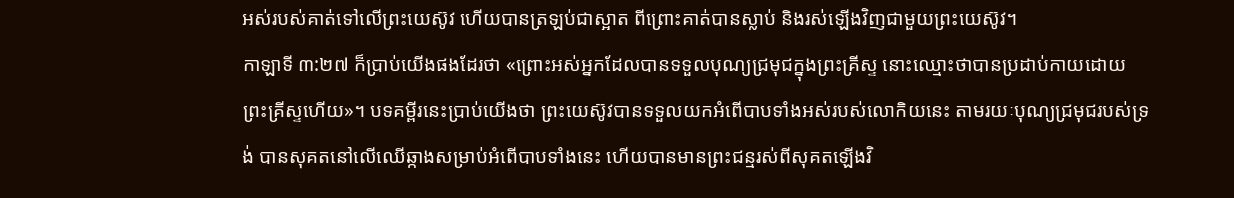អស់របស់គាត់ទៅលើព្រះយេស៊ូវ ហើយបានត្រឡប់ជាស្អាត ពីព្រោះគាត់បានស្លាប់ និងរស់ឡើងវិញជាមួយព្រះយេស៊ូវ។
កាឡាទី ៣:២៧ ក៏ប្រាប់យើងផងដែរថា «ព្រោះអស់អ្នកដែលបានទទួលបុណ្យជ្រមុជក្នុងព្រះគ្រីស្ទ នោះឈ្មោះថាបានប្រដាប់កាយដោយព្រះគ្រីស្ទហើយ»។ បទគម្ពីរនេះប្រាប់យើងថា ព្រះយេស៊ូវបានទទួលយកអំពើបាបទាំងអស់របស់លោកិយនេះ តាមរយៈបុណ្យជ្រមុជរបស់ទ្រង់ បានសុគតនៅលើឈើឆ្កាងសម្រាប់អំពើបាបទាំងនេះ ហើយបានមានព្រះជន្មរស់ពីសុគតឡើងវិ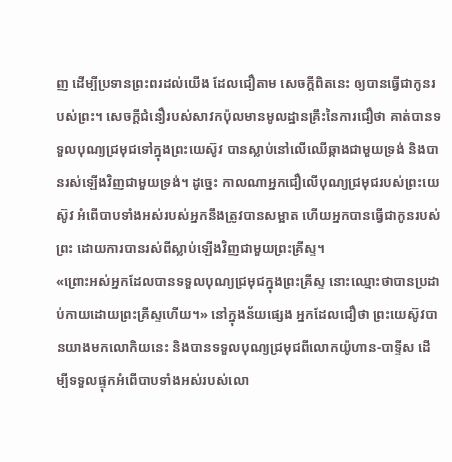ញ ដើម្បីប្រទានព្រះពរដល់យើង ដែលជឿតាម សេចក្តីពិតនេះ ឲ្យបានធ្វើជាកូនរបស់ព្រះ។ សេចក្តីជំនឿរបស់សាវកប៉ុលមានមូលដ្ឋានគ្រឹះនៃការជឿថា គាត់បានទទួលបុណ្យជ្រមុជទៅក្នុងព្រះយេស៊ូវ បានស្លាប់នៅលើឈើឆ្កាងជាមួយទ្រង់ និងបានរស់ឡើងវិញជាមួយទ្រង់។ ដូច្នេះ កាលណាអ្នកជឿលើបុណ្យជ្រមុជរបស់ព្រះយេស៊ូវ អំពើបាបទាំងអស់របស់អ្នកនឹងត្រូវបានសម្អាត ហើយអ្នកបានធ្វើជាកូនរបស់ព្រះ ដោយការបានរស់ពីស្លាប់ឡើងវិញជាមួយព្រះគ្រីស្ទ។
«ព្រោះអស់អ្នកដែលបានទទួលបុណ្យជ្រមុជក្នុងព្រះគ្រីស្ទ នោះឈ្មោះថាបានប្រដាប់កាយដោយព្រះគ្រីស្ទហើយ។» នៅក្នុងន័យផ្សេង អ្នកដែលជឿថា ព្រះយេស៊ូវបានយាងមកលោកិយនេះ និងបានទទួលបុណ្យជ្រមុជពីលោកយ៉ូហាន-បាទ្ទីស ដើម្បីទទួលផ្ទុកអំពើបាបទាំងអស់របស់លោ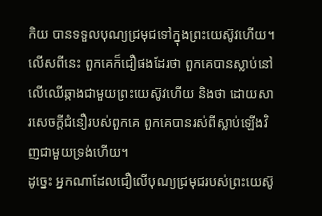កិយ បានទទួលបុណ្យជ្រមុជទៅក្នុងព្រះយេស៊ូវហើយ។ លើសពីនេះ ពួកគេក៏ជឿផងដែរថា ពួកគេបានស្លាប់នៅលើឈើឆ្កាងជាមួយព្រះយេស៊ូវហើយ និងថា ដោយសារសេចក្តីជំនឿរបស់ពួកគេ ពួកគេបានរស់ពីស្លាប់ឡើងវិញជាមួយទ្រង់ហើយ។
ដូច្នេះ អ្នកណាដែលជឿលើបុណ្យជ្រមុជរបស់ព្រះយេស៊ូ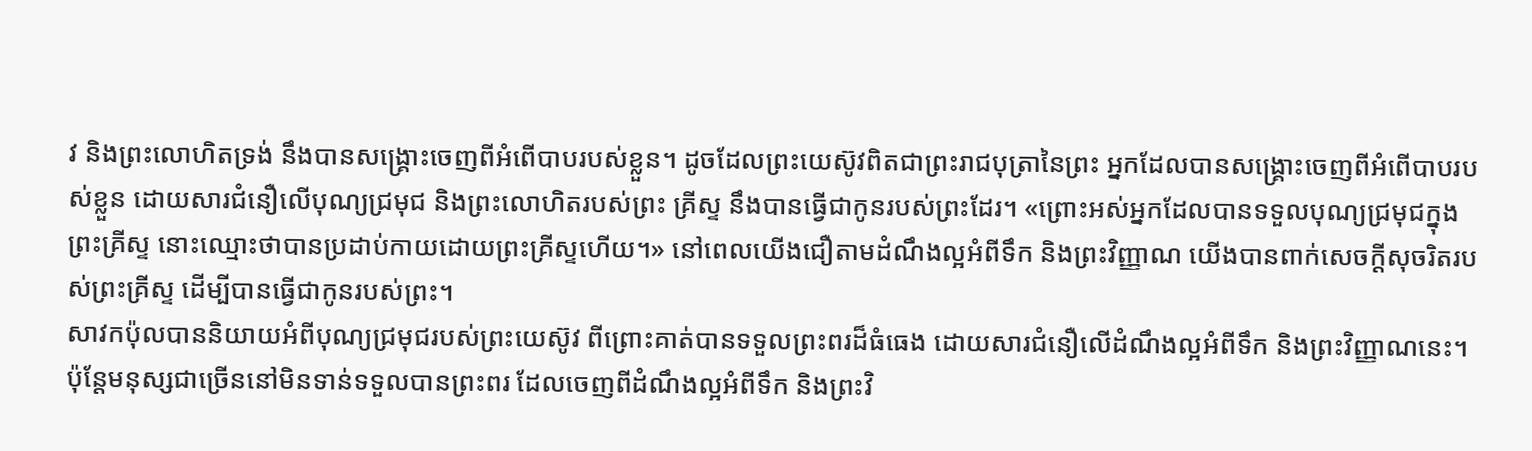វ និងព្រះលោហិតទ្រង់ នឹងបានសង្រ្គោះចេញពីអំពើបាបរបស់ខ្លួន។ ដូចដែលព្រះយេស៊ូវពិតជាព្រះរាជបុត្រានៃព្រះ អ្នកដែលបានសង្រ្គោះចេញពីអំពើបាបរបស់ខ្លួន ដោយសារជំនឿលើបុណ្យជ្រមុជ និងព្រះលោហិតរបស់ព្រះ គ្រីស្ទ នឹងបានធ្វើជាកូនរបស់ព្រះដែរ។ «ព្រោះអស់អ្នកដែលបានទទួលបុណ្យជ្រមុជក្នុងព្រះគ្រីស្ទ នោះឈ្មោះថាបានប្រដាប់កាយដោយព្រះគ្រីស្ទហើយ។» នៅពេលយើងជឿតាមដំណឹងល្អអំពីទឹក និងព្រះវិញ្ញាណ យើងបានពាក់សេចក្តីសុចរិតរបស់ព្រះគ្រីស្ទ ដើម្បីបានធ្វើជាកូនរបស់ព្រះ។
សាវកប៉ុលបាននិយាយអំពីបុណ្យជ្រមុជរបស់ព្រះយេស៊ូវ ពីព្រោះគាត់បានទទួលព្រះពរដ៏ធំធេង ដោយសារជំនឿលើដំណឹងល្អអំពីទឹក និងព្រះវិញ្ញាណនេះ។ ប៉ុន្តែមនុស្សជាច្រើននៅមិនទាន់ទទួលបានព្រះពរ ដែលចេញពីដំណឹងល្អអំពីទឹក និងព្រះវិ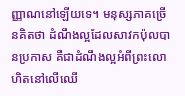ញ្ញាណនៅឡើយទេ។ មនុស្សភាគច្រើនគិតថា ដំណឹងល្អដែលសាវកប៉ុលបានប្រកាស គឺជាដំណឹងល្អអំពីព្រះលោហិតនៅលើឈើ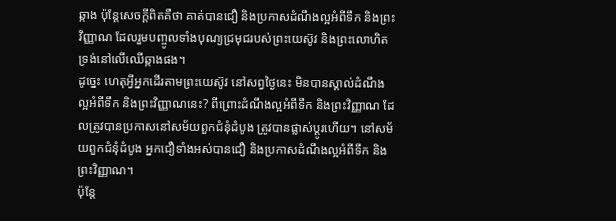ឆ្កាង ប៉ុន្តែសេចក្តីពិតគឺថា គាត់បានជឿ និងប្រកាសដំណឹងល្អអំពីទឹក និងព្រះវិញ្ញាណ ដែលរួមបញ្ចូលទាំងបុណ្យជ្រមុជរបស់ព្រះយេស៊ូវ និងព្រះលោហិតទ្រង់នៅលើឈើឆ្កាងផង។
ដូច្នេះ ហេតុអ្វីអ្នកដើរតាមព្រះយេស៊ូវ នៅសព្វថ្ងៃនេះ មិនបានស្គាល់ដំណឹងល្អអំពីទឹក និងព្រះវិញ្ញាណនេះ? ពីព្រោះដំណឹងល្អអំពីទឹក និងព្រះវិញ្ញាណ ដែលត្រូវបានប្រកាសនៅសម័យពួកជំនុំដំបូង ត្រូវបានផ្លាស់ប្តូរហើយ។ នៅសម័យពួកជំនុំដំបូង អ្នកជឿទាំងអស់បានជឿ និងប្រកាសដំណឹងល្អអំពីទឹក និងព្រះវិញ្ញាណ។
ប៉ុន្តែ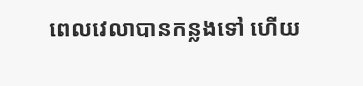ពេលវេលាបានកន្លងទៅ ហើយ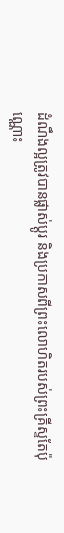ដំណឹងល្អត្រូវបានផ្លាស់ប្តូរ និងប្រកាសពីព្រះលោហិតរបស់ព្រះគ្រីស្ទតែប៉ុណ្ណោះ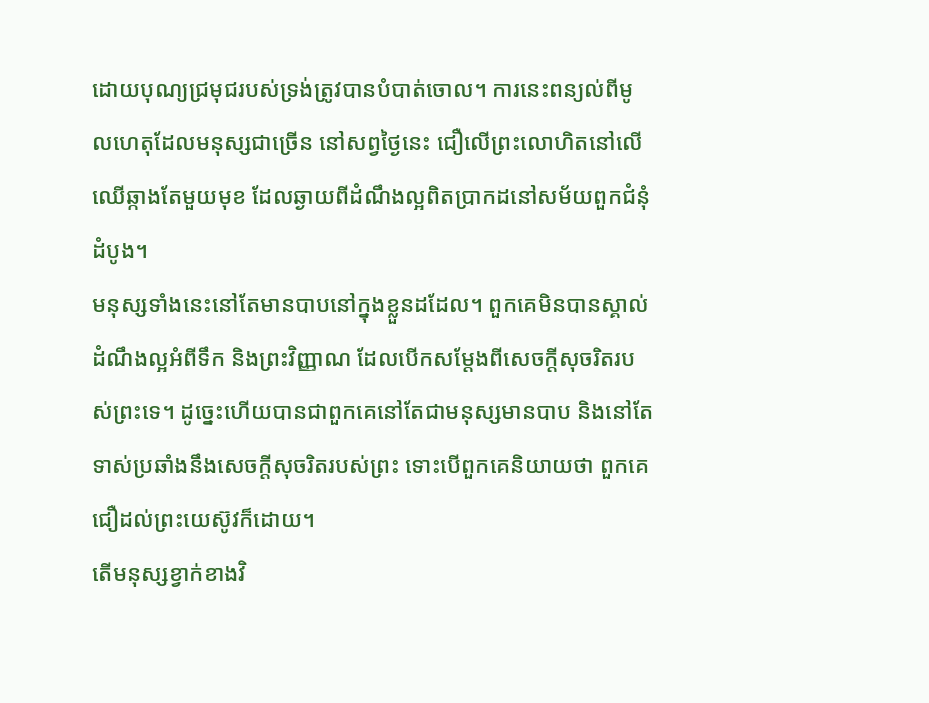ដោយបុណ្យជ្រមុជរបស់ទ្រង់ត្រូវបានបំបាត់ចោល។ ការនេះពន្យល់ពីមូលហេតុដែលមនុស្សជាច្រើន នៅសព្វថ្ងៃនេះ ជឿលើព្រះលោហិតនៅលើឈើឆ្កាងតែមួយមុខ ដែលឆ្ងាយពីដំណឹងល្អពិតប្រាកដនៅសម័យពួកជំនុំដំបូង។
មនុស្សទាំងនេះនៅតែមានបាបនៅក្នុងខ្លួនដដែល។ ពួកគេមិនបានស្គាល់ដំណឹងល្អអំពីទឹក និងព្រះវិញ្ញាណ ដែលបើកសម្តែងពីសេចក្តីសុចរិតរបស់ព្រះទេ។ ដូច្នេះហើយបានជាពួកគេនៅតែជាមនុស្សមានបាប និងនៅតែទាស់ប្រឆាំងនឹងសេចក្តីសុចរិតរបស់ព្រះ ទោះបើពួកគេនិយាយថា ពួកគេជឿដល់ព្រះយេស៊ូវក៏ដោយ។
តើមនុស្សខ្វាក់ខាងវិ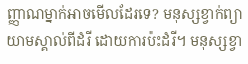ញ្ញាណម្នាក់អាចមើលដែរទេ? មនុស្សខ្វាក់ព្យាយាមស្គាល់ពីដំរី ដោយការប៉ះដំរី។ មនុស្សខ្វា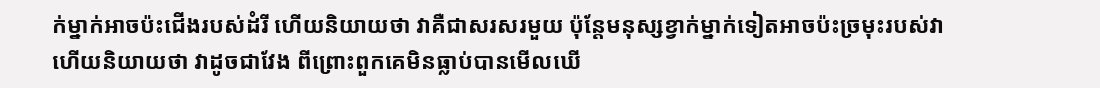ក់ម្នាក់អាចប៉ះជើងរបស់ដំរី ហើយនិយាយថា វាគឺជាសរសរមួយ ប៉ុន្តែមនុស្សខ្វាក់ម្នាក់ទៀតអាចប៉ះច្រមុះរបស់វា ហើយនិយាយថា វាដូចជាវែង ពីព្រោះពួកគេមិនធ្លាប់បានមើលឃើ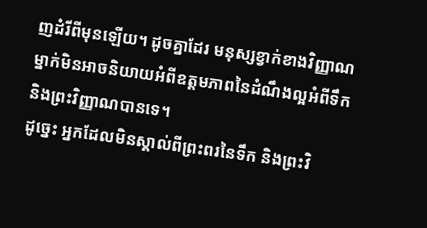ញដំរីពីមុនឡើយ។ ដូចគ្នាដែរ មនុស្សខ្វាក់ខាងវិញ្ញាណម្នាក់មិនអាចនិយាយអំពីឧត្តមភាពនៃដំណឹងល្អអំពីទឹក និងព្រះវិញ្ញាណបានទេ។
ដូច្នេះ អ្នកដែលមិនស្គាល់ពីព្រះពរនៃទឹក និងព្រះវិ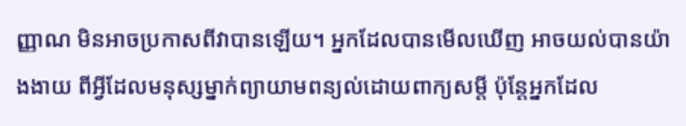ញ្ញាណ មិនអាចប្រកាសពីវាបានឡើយ។ អ្នកដែលបានមើលឃើញ អាចយល់បានយ៉ាងងាយ ពីអ្វីដែលមនុស្សម្នាក់ព្យាយាមពន្យល់ដោយពាក្យសម្តី ប៉ុន្តែអ្នកដែល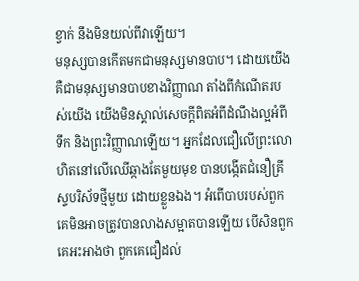ខ្វាក់ នឹងមិនយល់ពីវាឡើយ។
មនុស្សបានកើតមកជាមនុស្សមានបាប។ ដោយយើងគឺជាមនុស្សមានបាបខាងវិញ្ញាណ តាំងពីកំណើតរបស់យើង យើងមិនស្គាល់សេចក្តីពិតអំពីដំណឹងល្អអំពីទឹក និងព្រះវិញ្ញាណឡើយ។ អ្នកដែលជឿលើព្រះលោហិតនៅលើឈើឆ្កាងតែមួយមុខ បានបង្កើតជំនឿគ្រីស្ទបរិស័ទថ្មីមួយ ដោយខ្លួនឯង។ អំពើបាបរបស់ពួកគេមិនអាចត្រូវបានលាងសម្អាតបានឡើយ បើសិនពួកគេអះអាងថា ពួកគេជឿដល់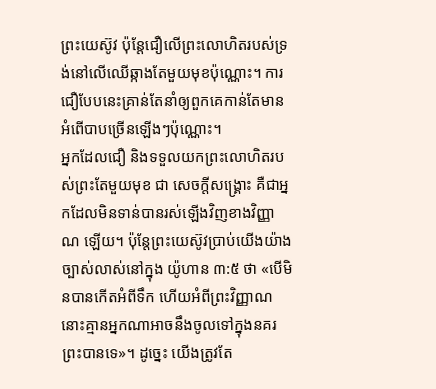ព្រះយេស៊ូវ ប៉ុន្តែជឿលើព្រះលោហិតរបស់ទ្រង់នៅលើឈើឆ្កាងតែមួយមុខប៉ុណ្ណោះ។ ការជឿបែបនេះគ្រាន់តែនាំឲ្យពួកគេកាន់តែមានអំពើបាបច្រើនឡើងៗប៉ុណ្ណោះ។
អ្នកដែលជឿ និងទទួលយកព្រះលោហិតរបស់ព្រះតែមួយមុខ ជា សេចក្តីសង្រ្គោះ គឺជាអ្នកដែលមិនទាន់បានរស់ឡើងវិញខាងវិញ្ញាណ ឡើយ។ ប៉ុន្តែព្រះយេស៊ូវប្រាប់យើងយ៉ាងច្បាស់លាស់នៅក្នុង យ៉ូហាន ៣:៥ ថា «បើមិនបានកើតអំពីទឹក ហើយអំពីព្រះវិញ្ញាណ នោះគ្មានអ្នកណាអាចនឹងចូលទៅក្នុងនគរព្រះបានទេ»។ ដូច្នេះ យើងត្រូវតែ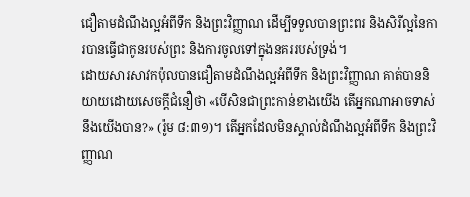ជឿតាមដំណឹងល្អអំពីទឹក និងព្រះវិញ្ញាណ ដើម្បីទទួលបានព្រះពរ និងសិរីល្អនៃការបានធ្វើជាកូនរបស់ព្រះ និងការចូលទៅក្នុងនគររបស់ទ្រង់។
ដោយសារសាវកប៉ុលបានជឿតាមដំណឹងល្អអំពីទឹក និងព្រះវិញ្ញាណ គាត់បាននិយាយដោយសេចក្តីជំនឿថា «បើសិនជាព្រះកាន់ខាងយើង តើអ្នកណាអាចទាស់នឹងយើងបាន?» (រ៉ូម ៨:៣១)។ តើអ្នកដែលមិនស្គាល់ដំណឹងល្អអំពីទឹក និងព្រះវិញ្ញាណ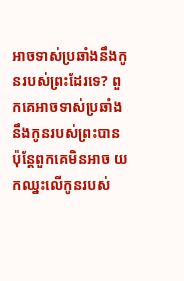អាចទាស់ប្រឆាំងនឹងកូនរបស់ព្រះដែរទេ? ពួកគេអាចទាស់ប្រឆាំងនឹងកូនរបស់ព្រះបាន ប៉ុន្តែពួកគេមិនអាច យកឈ្នះលើកូនរបស់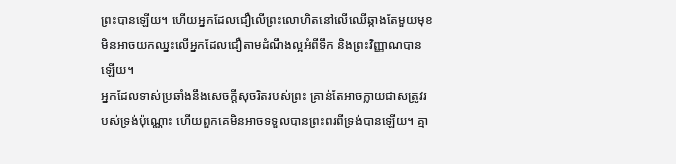ព្រះបានឡើយ។ ហើយអ្នកដែលជឿលើព្រះលោហិតនៅលើឈើឆ្កាងតែមួយមុខ មិនអាចយកឈ្នះលើអ្នកដែលជឿតាមដំណឹងល្អអំពីទឹក និងព្រះវិញ្ញាណបានឡើយ។
អ្នកដែលទាស់ប្រឆាំងនឹងសេចក្តីសុចរិតរបស់ព្រះ គ្រាន់តែអាចក្លាយជាសត្រូវរបស់ទ្រង់ប៉ុណ្ណោះ ហើយពួកគេមិនអាចទទួលបានព្រះពរពីទ្រង់បានឡើយ។ គ្មា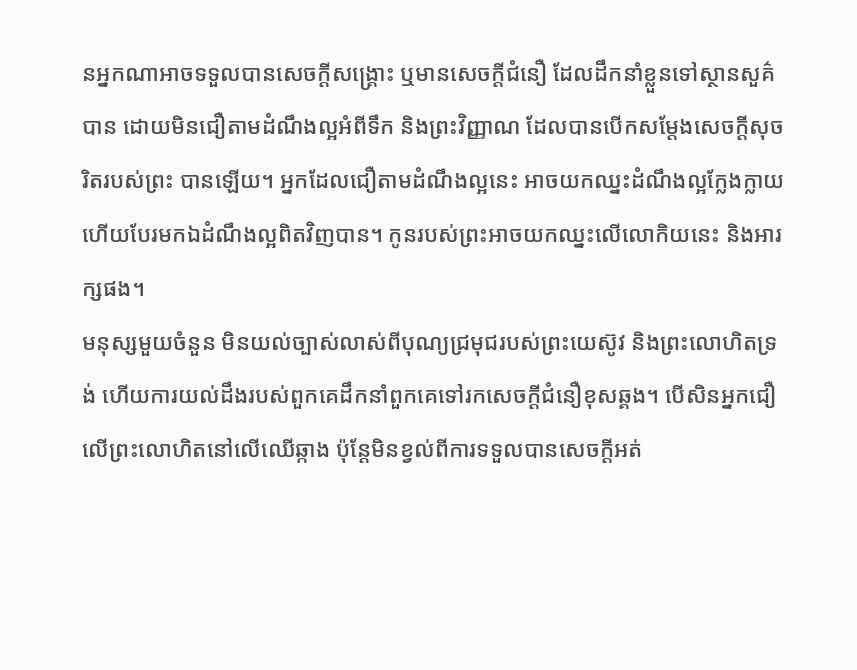នអ្នកណាអាចទទួលបានសេចក្តីសង្រ្គោះ ឬមានសេចក្តីជំនឿ ដែលដឹកនាំខ្លួនទៅស្ថានសួគ៌បាន ដោយមិនជឿតាមដំណឹងល្អអំពីទឹក និងព្រះវិញ្ញាណ ដែលបានបើកសម្តែងសេចក្តីសុចរិតរបស់ព្រះ បានឡើយ។ អ្នកដែលជឿតាមដំណឹងល្អនេះ អាចយកឈ្នះដំណឹងល្អក្លែងក្លាយ ហើយបែរមកឯដំណឹងល្អពិតវិញបាន។ កូនរបស់ព្រះអាចយកឈ្នះលើលោកិយនេះ និងអារក្សផង។
មនុស្សមួយចំនួន មិនយល់ច្បាស់លាស់ពីបុណ្យជ្រមុជរបស់ព្រះយេស៊ូវ និងព្រះលោហិតទ្រង់ ហើយការយល់ដឹងរបស់ពួកគេដឹកនាំពួកគេទៅរកសេចក្តីជំនឿខុសឆ្គង។ បើសិនអ្នកជឿលើព្រះលោហិតនៅលើឈើឆ្កាង ប៉ុន្តែមិនខ្វល់ពីការទទួលបានសេចក្តីអត់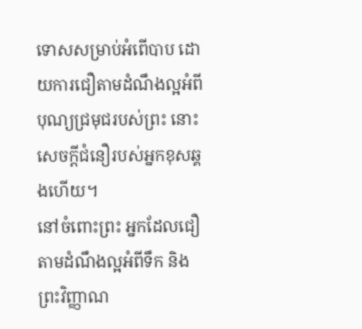ទោសសម្រាប់អំពើបាប ដោយការជឿតាមដំណឹងល្អអំពីបុណ្យជ្រមុជរបស់ព្រះ នោះសេចក្តីជំនឿរបស់អ្នកខុសឆ្គងហើយ។
នៅចំពោះព្រះ អ្នកដែលជឿតាមដំណឹងល្អអំពីទឹក និងព្រះវិញ្ញាណ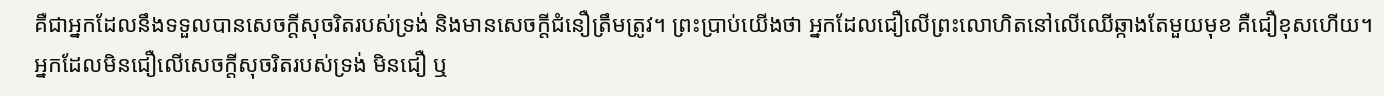គឺជាអ្នកដែលនឹងទទួលបានសេចក្តីសុចរិតរបស់ទ្រង់ និងមានសេចក្តីជំនឿត្រឹមត្រូវ។ ព្រះប្រាប់យើងថា អ្នកដែលជឿលើព្រះលោហិតនៅលើឈើឆ្កាងតែមួយមុខ គឺជឿខុសហើយ។ អ្នកដែលមិនជឿលើសេចក្តីសុចរិតរបស់ទ្រង់ មិនជឿ ឬ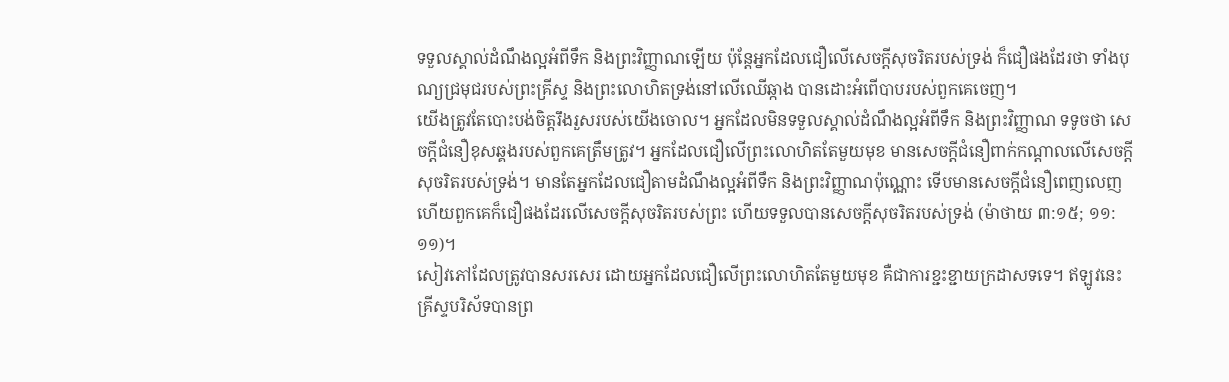ទទួលស្គាល់ដំណឹងល្អអំពីទឹក និងព្រះវិញ្ញាណឡើយ ប៉ុន្តែអ្នកដែលជឿលើសេចក្តីសុចរិតរបស់ទ្រង់ ក៏ជឿផងដែរថា ទាំងបុណ្យជ្រមុជរបស់ព្រះគ្រីស្ទ និងព្រះលោហិតទ្រង់នៅលើឈើឆ្កាង បានដោះអំពើបាបរបស់ពួកគេចេញ។
យើងត្រូវតែបោះបង់ចិត្តរឹងរួសរបស់យើងចោល។ អ្នកដែលមិនទទួលស្គាល់ដំណឹងល្អអំពីទឹក និងព្រះវិញ្ញាណ ទទូចថា សេចក្តីជំនឿខុសឆ្គងរបស់ពួកគេត្រឹមត្រូវ។ អ្នកដែលជឿលើព្រះលោហិតតែមួយមុខ មានសេចក្តីជំនឿពាក់កណ្តាលលើសេចក្តីសុចរិតរបស់ទ្រង់។ មានតែអ្នកដែលជឿតាមដំណឹងល្អអំពីទឹក និងព្រះវិញ្ញាណប៉ុណ្ណោះ ទើបមានសេចក្តីជំនឿពេញលេញ ហើយពួកគេក៏ជឿផងដែរលើសេចក្តីសុចរិតរបស់ព្រះ ហើយទទួលបានសេចក្តីសុចរិតរបស់ទ្រង់ (ម៉ាថាយ ៣:១៥; ១១:១១)។
សៀវភៅដែលត្រូវបានសរសេរ ដោយអ្នកដែលជឿលើព្រះលោហិតតែមួយមុខ គឺជាការខ្ជះខ្ជាយក្រដាសទទេ។ ឥឡូវនេះ គ្រីស្ទបរិស័ទបានព្រ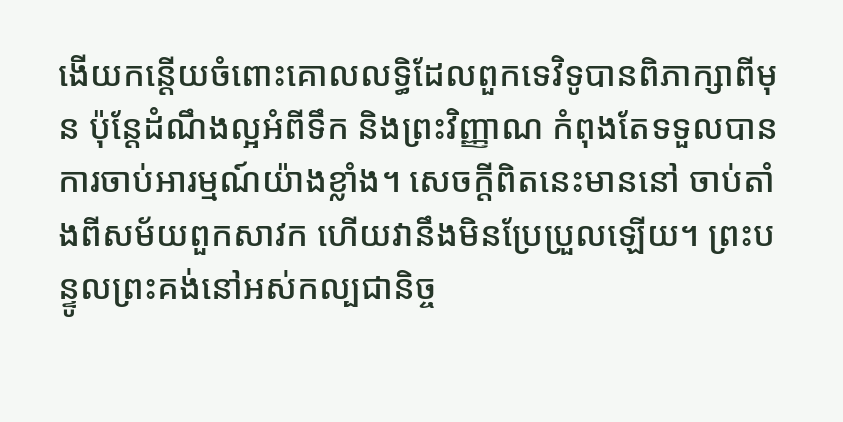ងើយកន្តើយចំពោះគោលលទ្ធិដែលពួកទេវិទូបានពិភាក្សាពីមុន ប៉ុន្តែដំណឹងល្អអំពីទឹក និងព្រះវិញ្ញាណ កំពុងតែទទួលបានការចាប់អារម្មណ៍យ៉ាងខ្លាំង។ សេចក្តីពិតនេះមាននៅ ចាប់តាំងពីសម័យពួកសាវក ហើយវានឹងមិនប្រែប្រួលឡើយ។ ព្រះបន្ទូលព្រះគង់នៅអស់កល្បជានិច្ច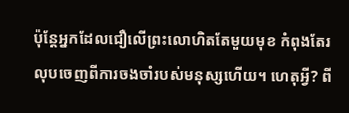ប៉ុន្តែអ្នកដែលជឿលើព្រះលោហិតតែមួយមុខ កំពុងតែរលុបចេញពីការចងចាំរបស់មនុស្សហើយ។ ហេតុអ្វី? ពី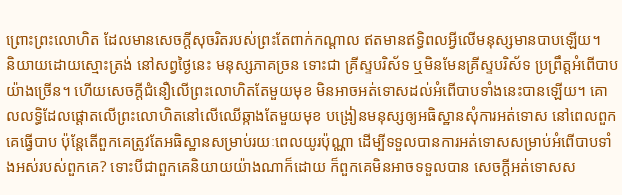ព្រោះព្រះលោហិត ដែលមានសេចក្តីសុចរិតរបស់ព្រះតែពាក់កណ្តាល ឥតមានឥទ្ធិពលអ្វីលើមនុស្សមានបាបឡើយ។
និយាយដោយស្មោះត្រង់ នៅសព្វថ្ងៃនេះ មនុស្សភាគច្រន ទោះជា គ្រីស្ទបរិស័ទ ឬមិនមែនគ្រីស្ទបរិស័ទ ប្រព្រឹត្តអំពើបាបយ៉ាងច្រើន។ ហើយសេចក្តីជំនឿលើព្រះលោហិតតែមួយមុខ មិនអាចអត់ទោសដល់អំពើបាបទាំងនេះបានឡើយ។ គោលលទ្ធិដែលផ្តោតលើព្រះលោហិតនៅលើឈើឆ្កាងតែមួយមុខ បង្រៀនមនុស្សឲ្យអធិស្ឋានសុំការអត់ទោស នៅពេលពួកគេធ្វើបាប ប៉ុន្តែតើពួកគេត្រូវតែអធិស្ឋានសម្រាប់រយៈពេលយូរប៉ុណ្ណា ដើម្បីទទួលបានការអត់ទោសសម្រាប់អំពើបាបទាំងអស់របស់ពួកគេ? ទោះបីជាពួកគេនិយាយយ៉ាងណាក៏ដោយ ក៏ពួកគេមិនអាចទទួលបាន សេចក្តីអត់ទោសស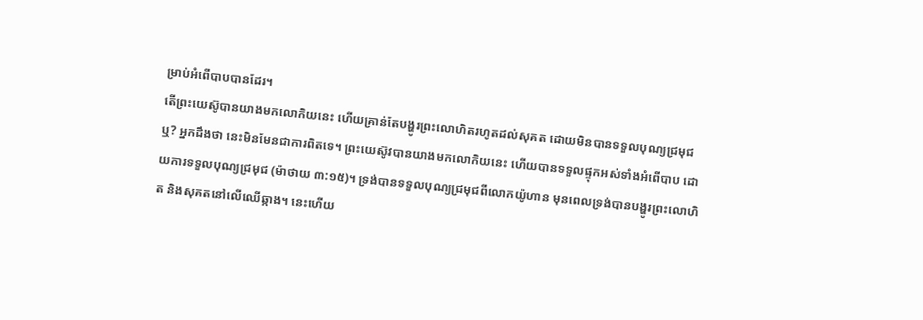ម្រាប់អំពើបាបបានដែរ។
តើព្រះយេស៊ូបានយាងមកលោកិយនេះ ហើយគ្រាន់តែបង្ហូរព្រះលោហិតរហូតដល់សុគត ដោយមិនបានទទួលបុណ្យជ្រមុជឬ? អ្នកដឹងថា នេះមិនមែនជាការពិតទេ។ ព្រះយេស៊ូវបានយាងមកលោកិយនេះ ហើយបានទទួលផ្ទុកអស់ទាំងអំពើបាប ដោយការទទួលបុណ្យជ្រមុជ (ម៉ាថាយ ៣:១៥)។ ទ្រង់បានទទួលបុណ្យជ្រមុជពីលោកយ៉ូហាន មុនពេលទ្រង់បានបង្ហូរព្រះលោហិត និងសុគតនៅលើឈើឆ្កាង។ នេះហើយ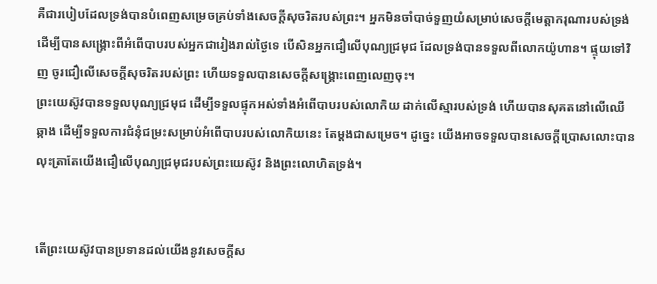គឺជារបៀបដែលទ្រង់បានបំពេញសម្រេចគ្រប់ទាំងសេចក្តីសុចរិតរបស់ព្រះ។ អ្នកមិនចាំបាច់ទួញយំសម្រាប់សេចក្តីមេត្តាករុណារបស់ទ្រង់ ដើម្បីបានសង្រ្គោះពីអំពើបាបរបស់អ្នកជារៀងរាល់ថ្ងៃទេ បើសិនអ្នកជឿលើបុណ្យជ្រមុជ ដែលទ្រង់បានទទួលពីលោកយ៉ូហាន។ ផ្ទុយទៅវិញ ចូរជឿលើសេចក្តីសុចរិតរបស់ព្រះ ហើយទទួលបានសេចក្តីសង្រ្គោះពេញលេញចុះ។
ព្រះយេស៊ូវបានទទួលបុណ្យជ្រមុជ ដើម្បីទទួលផ្ទុកអស់ទាំងអំពើបាបរបស់លោកិយ ដាក់លើស្មារបស់ទ្រង់ ហើយបានសុគតនៅលើឈើឆ្កាង ដើម្បីទទួលការជំនុំជម្រះសម្រាប់អំពើបាបរបស់លោកិយនេះ តែម្តងជាសម្រេច។ ដូច្នេះ យើងអាចទទួលបានសេចក្តីប្រោសលោះបាន លុះត្រាតែយើងជឿលើបុណ្យជ្រមុជរបស់ព្រះយេស៊ូវ និងព្រះលោហិតទ្រង់។


តើព្រះយេស៊ូវបានប្រទានដល់យើងនូវសេចក្តីស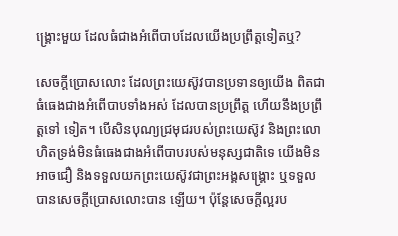ង្រ្គោះមួយ ដែលធំជាងអំពើបាបដែលយើងប្រព្រឹត្តទៀតឬ?

សេចក្តីប្រោសលោះ ដែលព្រះយេស៊ូវបានប្រទានឲ្យយើង ពិតជាធំធេងជាងអំពើបាបទាំងអស់ ដែលបានប្រព្រឹត្ត ហើយនឹងប្រព្រឹត្តទៅ ទៀត។ បើសិនបុណ្យជ្រមុជរបស់ព្រះយេស៊ូវ និងព្រះលោហិតទ្រង់មិនធំធេងជាងអំពើបាបរបស់មនុស្សជាតិទេ យើងមិនអាចជឿ និងទទួលយកព្រះយេស៊ូវជាព្រះអង្គសង្រ្គោះ ឬទទួលបានសេចក្តីប្រោសលោះបាន ឡើយ។ ប៉ុន្តែសេចក្តីល្អរប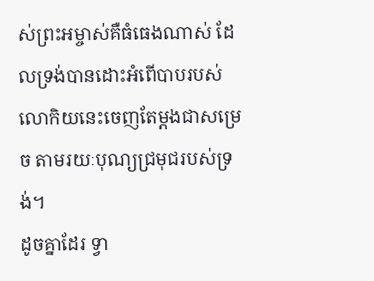ស់ព្រះអម្ចាស់គឺធំធេងណាស់ ដែលទ្រង់បានដោះអំពើបាបរបស់លោកិយនេះចេញតែម្តងជាសម្រេច តាមរយៈបុណ្យជ្រមុជរបស់ទ្រង់។
ដូចគ្នាដែរ ទ្វា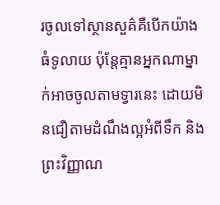រចូលទៅស្ថានសួគ៌គឺបើកយ៉ាងធំទូលាយ ប៉ុន្តែគ្មានអ្នកណាម្នាក់អាចចូលតាមទ្វារនេះ ដោយមិនជឿតាមដំណឹងល្អអំពីទឹក និងព្រះវិញ្ញាណ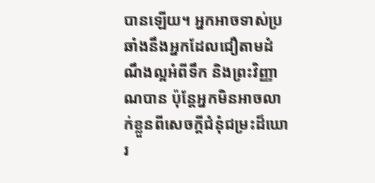បានឡើយ។ អ្នកអាចទាស់ប្រឆាំងនឹងអ្នកដែលជឿតាមដំណឹងល្អអំពីទឹក និងព្រះវិញ្ញាណបាន ប៉ុន្តែអ្នកមិនអាចលាក់ខ្លួនពីសេចក្តីជំនុំជម្រះដ៏ឃោរ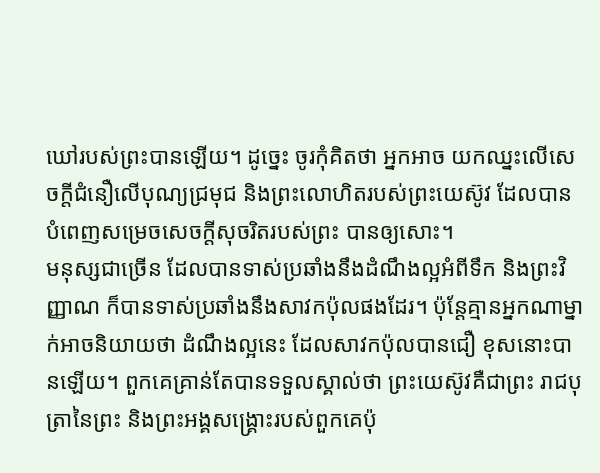ឃៅរបស់ព្រះបានឡើយ។ ដូច្នេះ ចូរកុំគិតថា អ្នកអាច យកឈ្នះលើសេចក្តីជំនឿលើបុណ្យជ្រមុជ និងព្រះលោហិតរបស់ព្រះយេស៊ូវ ដែលបានបំពេញសម្រេចសេចក្តីសុចរិតរបស់ព្រះ បានឲ្យសោះ។
មនុស្សជាច្រើន ដែលបានទាស់ប្រឆាំងនឹងដំណឹងល្អអំពីទឹក និងព្រះវិញ្ញាណ ក៏បានទាស់ប្រឆាំងនឹងសាវកប៉ុលផងដែរ។ ប៉ុន្តែគ្មានអ្នកណាម្នាក់អាចនិយាយថា ដំណឹងល្អនេះ ដែលសាវកប៉ុលបានជឿ ខុសនោះបានឡើយ។ ពួកគេគ្រាន់តែបានទទួលស្គាល់ថា ព្រះយេស៊ូវគឺជាព្រះ រាជបុត្រានៃព្រះ និងព្រះអង្គសង្រ្គោះរបស់ពួកគេប៉ុ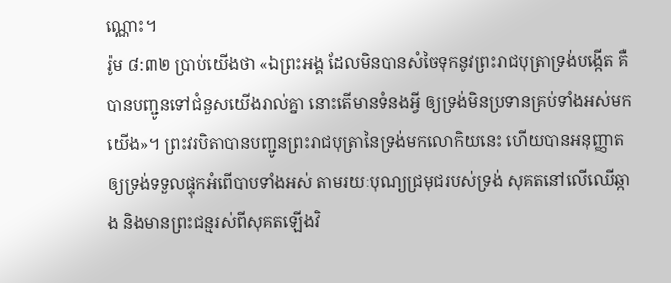ណ្ណោះ។
រ៉ូម ៨:៣២ ប្រាប់យើងថា «ឯព្រះអង្គ ដែលមិនបានសំចៃទុកនូវព្រះរាជបុត្រាទ្រង់បង្កើត គឺបានបញ្ជូនទៅជំនួសយើងរាល់គ្នា នោះតើមានទំនងអ្វី ឲ្យទ្រង់មិនប្រទានគ្រប់ទាំងអស់មកយើង»។ ព្រះវរបិតាបានបញ្ជូនព្រះរាជបុត្រានៃទ្រង់មកលោកិយនេះ ហើយបានអនុញ្ញាតឲ្យទ្រង់ទទួលផ្ទុកអំពើបាបទាំងអស់ តាមរយៈបុណ្យជ្រមុជរបស់ទ្រង់ សុគតនៅលើឈើឆ្កាង និងមានព្រះជន្មរស់ពីសុគតឡើងវិ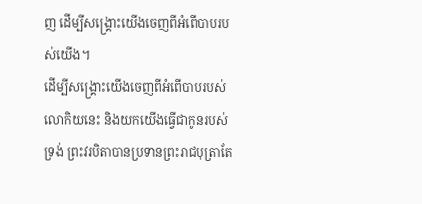ញ ដើម្បីសង្រ្គោះយើងចេញពីអំពើបាបរបស់យើង។
ដើម្បីសង្រ្គោះយើងចេញពីអំពើបាបរបស់លោកិយនេះ និងយកយើងធ្វើជាកូនរបស់ទ្រង់ ព្រះវរបិតាបានប្រទានព្រះរាជបុត្រាតែ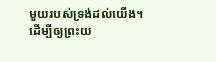មួយរបស់ទ្រង់ដល់យើង។ ដើម្បីឲ្យព្រះយ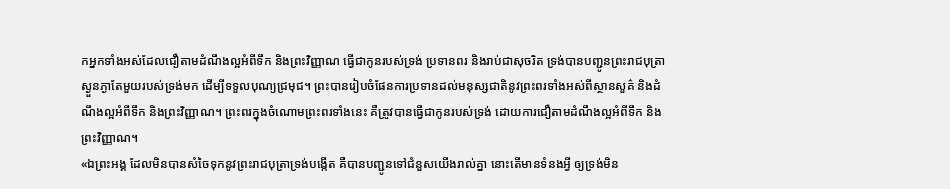កអ្នកទាំងអស់ដែលជឿតាមដំណឹងល្អអំពីទឹក និងព្រះវិញ្ញាណ ធ្វើជាកូនរបស់ទ្រង់ ប្រទានពរ និងរាប់ជាសុចរិត ទ្រង់បានបញ្ជូនព្រះរាជបុត្រាស្ងួនភ្ងាតែមួយរបស់ទ្រង់មក ដើម្បីទទួលបុណ្យជ្រមុជ។ ព្រះបានរៀបចំផែនការប្រទានដល់មនុស្សជាតិនូវព្រះពរទាំងអស់ពីស្ថានសួគ៌ និងដំណឹងល្អអំពីទឹក និងព្រះវិញ្ញាណ។ ព្រះពរក្នុងចំណោមព្រះពរទាំងនេះ គឺត្រូវបានធ្វើជាកូនរបស់ទ្រង់ ដោយការជឿតាមដំណឹងល្អអំពីទឹក និងព្រះវិញ្ញាណ។
«ឯព្រះអង្គ ដែលមិនបានសំចៃទុកនូវព្រះរាជបុត្រាទ្រង់បង្កើត គឺបានបញ្ជូនទៅជំនួសយើងរាល់គ្នា នោះតើមានទំនងអ្វី ឲ្យទ្រង់មិន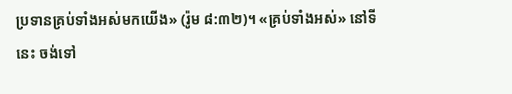ប្រទានគ្រប់ទាំងអស់មកយើង» (រ៉ូម ៨:៣២)។ «គ្រប់ទាំងអស់» នៅទីនេះ ចង់ទៅ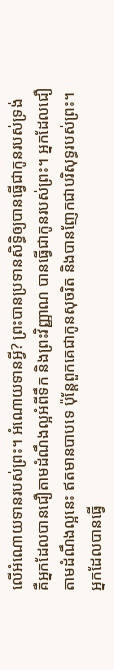លើអំណោយទានរបស់ព្រះ។ អំណោយទានអ្វី? ព្រះបានប្រទានសិទ្ធិឲ្យបានធ្វើជាកូនរបស់ទ្រង់ គឺអ្នកដែលបានជឿតាមដំណឹងល្អអំពីទឹក និងព្រះវិញ្ញាណ បានធ្វើជាកូនរបស់ព្រះ។ អ្នកដែលជឿតាមដំណឹងល្អនេះ ឥតមានបាបទេ ប៉ុន្តែពួកគេជាកូនសុចរិត និងបានញែកជាបរិសុទ្ធរបស់ព្រះ។
អ្នកដែលបានធ្វើ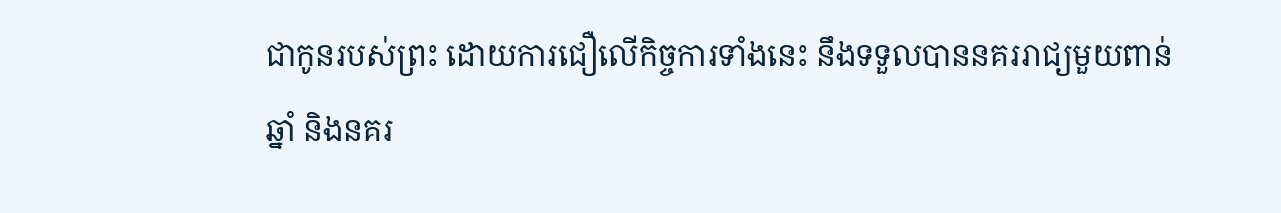ជាកូនរបស់ព្រះ ដោយការជឿលើកិច្ចការទាំងនេះ នឹងទទួលបាននគររាជ្យមួយពាន់ឆ្នាំ និងនគរ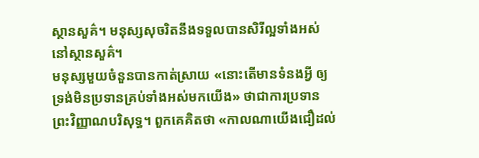ស្ថានសួគ៌។ មនុស្សសុចរិតនឹងទទួលបានសិរីល្អទាំងអស់នៅស្ថានសួគ៌។
មនុស្សមួយចំនួនបានកាត់ស្រាយ «នោះតើមានទំនងអ្វី ឲ្យទ្រង់មិនប្រទានគ្រប់ទាំងអស់មកយើង» ថាជាការប្រទានព្រះវិញ្ញាណបរិសុទ្ធ។ ពួកគេគិតថា «កាលណាយើងជឿដល់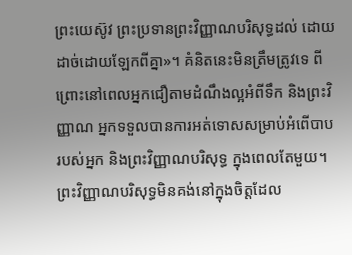ព្រះយេស៊ូវ ព្រះប្រទានព្រះវិញ្ញាណបរិសុទ្ធដល់ ដោយដាច់ដោយឡែកពីគ្នា»។ គំនិតនេះមិនត្រឹមត្រូវទេ ពីព្រោះនៅពេលអ្នកជឿតាមដំណឹងល្អអំពីទឹក និងព្រះវិញ្ញាណ អ្នកទទួលបានការអត់ទោសសម្រាប់អំពើបាបរបស់អ្នក និងព្រះវិញ្ញាណបរិសុទ្ធ ក្នុងពេលតែមួយ។ ព្រះវិញ្ញាណបរិសុទ្ធមិនគង់នៅក្នុងចិត្តដែល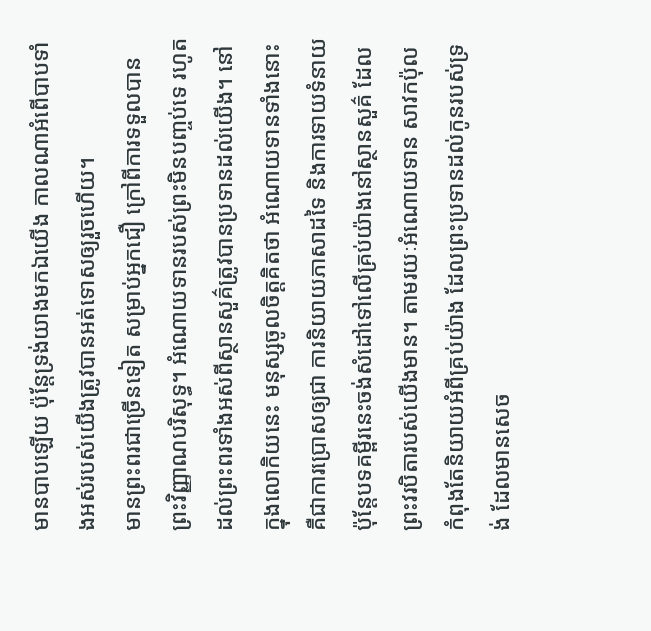មានបាបឡើយ ប៉ុន្តែទ្រង់យាងមកឯយើង កាលណាអំពើបាបទាំងអស់របស់យើងត្រូវបានអត់ទោសឲ្យរួចហើយ។
មានព្រះពរជាច្រើនទៀត សម្រាប់អ្នកជឿ ក្រៅពីការទទួលបានព្រះវិញ្ញាណបរិសុទ្ធ។ អំណោយទានរបស់ព្រះមិនបញ្ចប់ទេ រហូតដល់ព្រះពរទាំងអស់ពីស្ថានសួគ៌ត្រូវបានប្រទានដល់យើង។ នៅក្នុងលោកិយនេះ មនុស្សចូលចិត្តគិតថា អំណោយទានទាំងនោះគឺជាការប្រោសឲ្យជា ការនិយាយភាសាដទៃ និងការទាយទំនាយ ប៉ុន្តែបទគម្ពីរនេះចង់សំដៅទៅលើគ្រប់យ៉ាងនៅស្ថានសួគ៌ ដែលព្រះវរបិតារបស់យើងមាន។ តាមរយៈអំណោយទាន សាវកប៉ុលកំពុងតែនិយាយអំពីគ្រប់យ៉ាង ដែលព្រះប្រទានដល់កូនរបស់ទ្រង់ ដែលមានសេច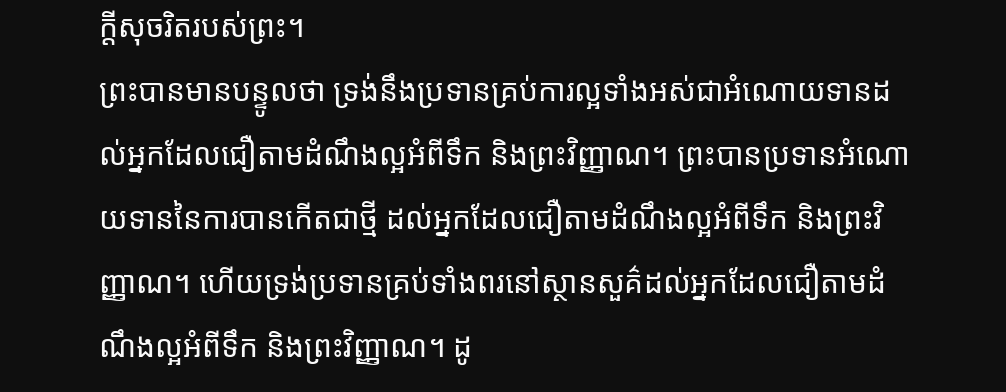ក្តីសុចរិតរបស់ព្រះ។
ព្រះបានមានបន្ទូលថា ទ្រង់នឹងប្រទានគ្រប់ការល្អទាំងអស់ជាអំណោយទានដល់អ្នកដែលជឿតាមដំណឹងល្អអំពីទឹក និងព្រះវិញ្ញាណ។ ព្រះបានប្រទានអំណោយទាននៃការបានកើតជាថ្មី ដល់អ្នកដែលជឿតាមដំណឹងល្អអំពីទឹក និងព្រះវិញ្ញាណ។ ហើយទ្រង់ប្រទានគ្រប់ទាំងពរនៅស្ថានសួគ៌ដល់អ្នកដែលជឿតាមដំណឹងល្អអំពីទឹក និងព្រះវិញ្ញាណ។ ដូ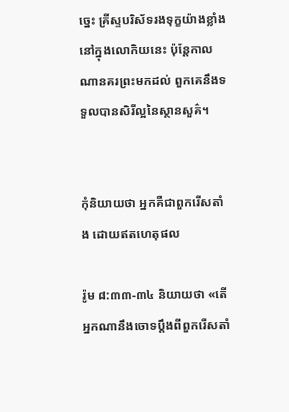ច្នេះ គ្រីស្ទបរិស័ទរងទុក្ខយ៉ាងខ្លាំងនៅក្នុងលោកិយនេះ ប៉ុន្តែកាលណានគរព្រះមកដល់ ពួកគេនឹងទទួលបានសិរីល្អនៃស្ថានសួគ៌។


កុំនិយាយថា អ្នកគឺជាពួករើសតាំង ដោយឥតហេតុផល

រ៉ូម ៨:៣៣-៣៤ និយាយថា «តើអ្នកណានឹងចោទប្តឹងពីពួករើសតាំ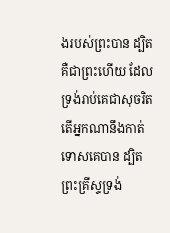ងរបស់ព្រះបាន ដ្បិតគឺជាព្រះហើយ ដែលទ្រង់រាប់គេជាសុចរិត តើអ្នកណានឹងកាត់ទោសគេបាន ដ្បិតព្រះគ្រីស្ទទ្រង់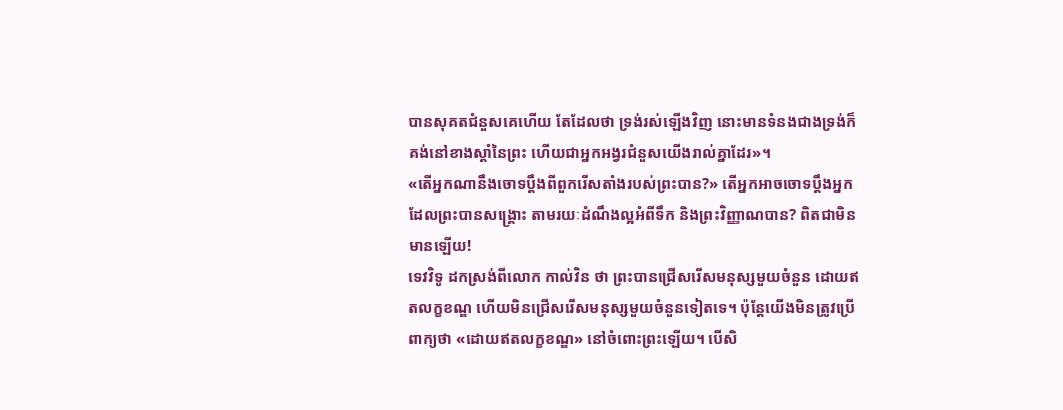បានសុគតជំនួសគេហើយ តែដែលថា ទ្រង់រស់ឡើងវិញ នោះមានទំនងជាងទ្រង់ក៏គង់នៅខាងស្តាំនៃព្រះ ហើយជាអ្នកអង្វរជំនួសយើងរាល់គ្នាដែរ»។
«តើអ្នកណានឹងចោទប្តឹងពីពួករើសតាំងរបស់ព្រះបាន?» តើអ្នកអាចចោទប្តឹងអ្នកដែលព្រះបានសង្រ្គោះ តាមរយៈដំណឹងល្អអំពីទឹក និងព្រះវិញ្ញាណបាន? ពិតជាមិនមានឡើយ!
ទេវវិទូ ដកស្រង់ពីលោក កាល់វិន ថា ព្រះបានជ្រើសរើសមនុស្សមួយចំនួន ដោយឥតលក្ខខណ្ឌ ហើយមិនជ្រើសរើសមនុស្សមួយចំនួនទៀតទេ។ ប៉ុន្តែយើងមិនត្រូវប្រើពាក្យថា «ដោយឥតលក្ខខណ្ឌ» នៅចំពោះព្រះឡើយ។ បើសិ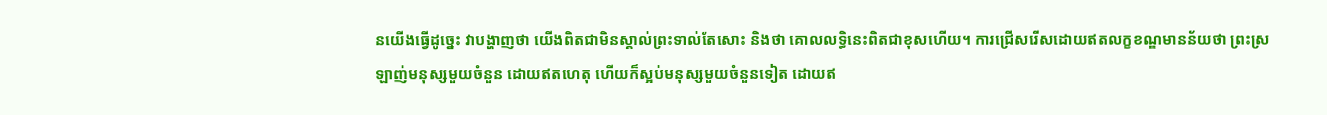នយើងធ្វើដូច្នេះ វាបង្ហាញថា យើងពិតជាមិនស្គាល់ព្រះទាល់តែសោះ និងថា គោលលទ្ធិនេះពិតជាខុសហើយ។ ការជ្រើសរើសដោយឥតលក្ខខណ្ឌមានន័យថា ព្រះស្រឡាញ់មនុស្សមួយចំនួន ដោយឥតហេតុ ហើយក៏ស្អប់មនុស្សមួយចំនួនទៀត ដោយឥ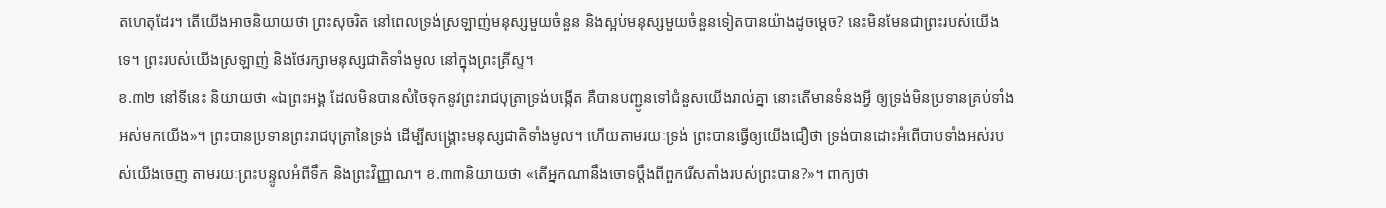តហេតុដែរ។ តើយើងអាចនិយាយថា ព្រះសុចរិត នៅពេលទ្រង់ស្រឡាញ់មនុស្សមួយចំនួន និងស្អប់មនុស្សមួយចំនួនទៀតបានយ៉ាងដូចម្តេច? នេះមិនមែនជាព្រះរបស់យើងទេ។ ព្រះរបស់យើងស្រឡាញ់ និងថែរក្សាមនុស្សជាតិទាំងមូល នៅក្នុងព្រះគ្រីស្ទ។
ខ.៣២ នៅទីនេះ និយាយថា «ឯព្រះអង្គ ដែលមិនបានសំចៃទុកនូវព្រះរាជបុត្រាទ្រង់បង្កើត គឺបានបញ្ជូនទៅជំនួសយើងរាល់គ្នា នោះតើមានទំនងអ្វី ឲ្យទ្រង់មិនប្រទានគ្រប់ទាំងអស់មកយើង»។ ព្រះបានប្រទានព្រះរាជបុត្រានៃទ្រង់ ដើម្បីសង្រ្គោះមនុស្សជាតិទាំងមូល។ ហើយតាមរយៈទ្រង់ ព្រះបានធ្វើឲ្យយើងជឿថា ទ្រង់បានដោះអំពើបាបទាំងអស់របស់យើងចេញ តាមរយៈព្រះបន្ទូលអំពីទឹក និងព្រះវិញ្ញាណ។ ខ.៣៣និយាយថា «តើអ្នកណានឹងចោទប្តឹងពីពួករើសតាំងរបស់ព្រះបាន?»។ ពាក្យថា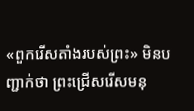«ពួករើសតាំងរបស់ព្រះ» មិនបញ្ជាក់ថា ព្រះជ្រើសរើសមនុ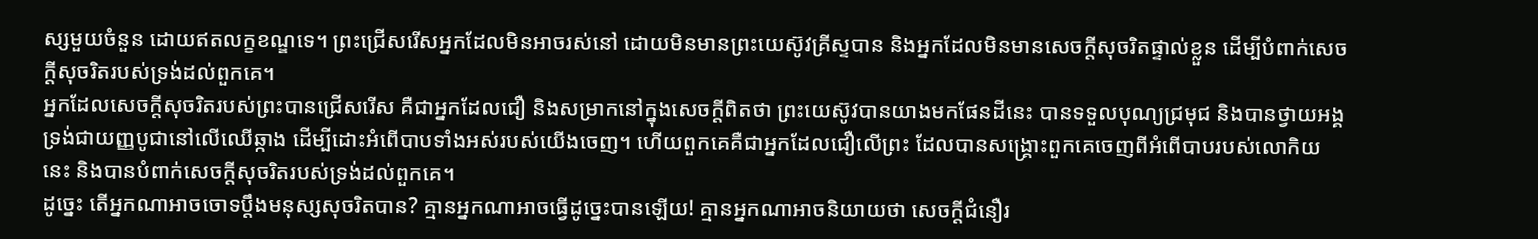ស្សមួយចំនួន ដោយឥតលក្ខខណ្ឌទេ។ ព្រះជ្រើសរើសអ្នកដែលមិនអាចរស់នៅ ដោយមិនមានព្រះយេស៊ូវគ្រីស្ទបាន និងអ្នកដែលមិនមានសេចក្តីសុចរិតផ្ទាល់ខ្លួន ដើម្បីបំពាក់សេចក្តីសុចរិតរបស់ទ្រង់ដល់ពួកគេ។
អ្នកដែលសេចក្តីសុចរិតរបស់ព្រះបានជ្រើសរើស គឺជាអ្នកដែលជឿ និងសម្រាកនៅក្នុងសេចក្តីពិតថា ព្រះយេស៊ូវបានយាងមកផែនដីនេះ បានទទួលបុណ្យជ្រមុជ និងបានថ្វាយអង្គទ្រង់ជាយញ្ញបូជានៅលើឈើឆ្កាង ដើម្បីដោះអំពើបាបទាំងអស់របស់យើងចេញ។ ហើយពួកគេគឺជាអ្នកដែលជឿលើព្រះ ដែលបានសង្រ្គោះពួកគេចេញពីអំពើបាបរបស់លោកិយនេះ និងបានបំពាក់សេចក្តីសុចរិតរបស់ទ្រង់ដល់ពួកគេ។
ដូច្នេះ តើអ្នកណាអាចចោទប្តឹងមនុស្សសុចរិតបាន? គ្មានអ្នកណាអាចធ្វើដូច្នេះបានឡើយ! គ្មានអ្នកណាអាចនិយាយថា សេចក្តីជំនឿរ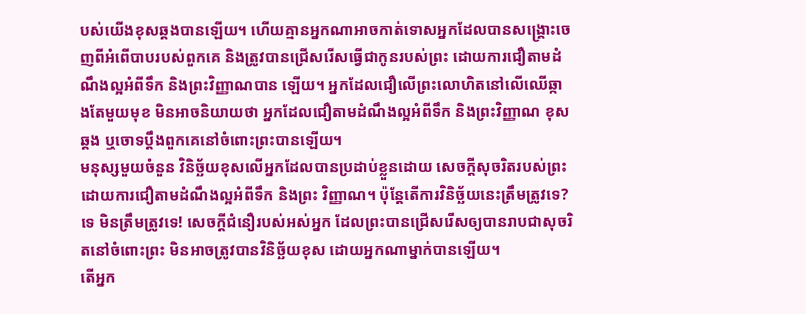បស់យើងខុសឆ្គងបានឡើយ។ ហើយគ្មានអ្នកណាអាចកាត់ទោសអ្នកដែលបានសង្រ្គោះចេញពីអំពើបាបរបស់ពួកគេ និងត្រូវបានជ្រើសរើសធ្វើជាកូនរបស់ព្រះ ដោយការជឿតាមដំណឹងល្អអំពីទឹក និងព្រះវិញ្ញាណបាន ឡើយ។ អ្នកដែលជឿលើព្រះលោហិតនៅលើឈើឆ្កាងតែមួយមុខ មិនអាចនិយាយថា អ្នកដែលជឿតាមដំណឹងល្អអំពីទឹក និងព្រះវិញ្ញាណ ខុសឆ្គង ឬចោទប្តឹងពួកគេនៅចំពោះព្រះបានឡើយ។
មនុស្សមួយចំនួន វិនិច្ឆ័យខុសលើអ្នកដែលបានប្រដាប់ខ្លួនដោយ សេចក្តីសុចរិតរបស់ព្រះ ដោយការជឿតាមដំណឹងល្អអំពីទឹក និងព្រះ វិញ្ញាណ។ ប៉ុន្តែតើការវិនិច្ឆ័យនេះត្រឹមត្រូវទេ? ទេ មិនត្រឹមត្រូវទេ! សេចក្តីជំនឿរបស់អស់អ្នក ដែលព្រះបានជ្រើសរើសឲ្យបានរាបជាសុចរិតនៅចំពោះព្រះ មិនអាចត្រូវបានវិនិច្ឆ័យខុស ដោយអ្នកណាម្នាក់បានឡើយ។
តើអ្នក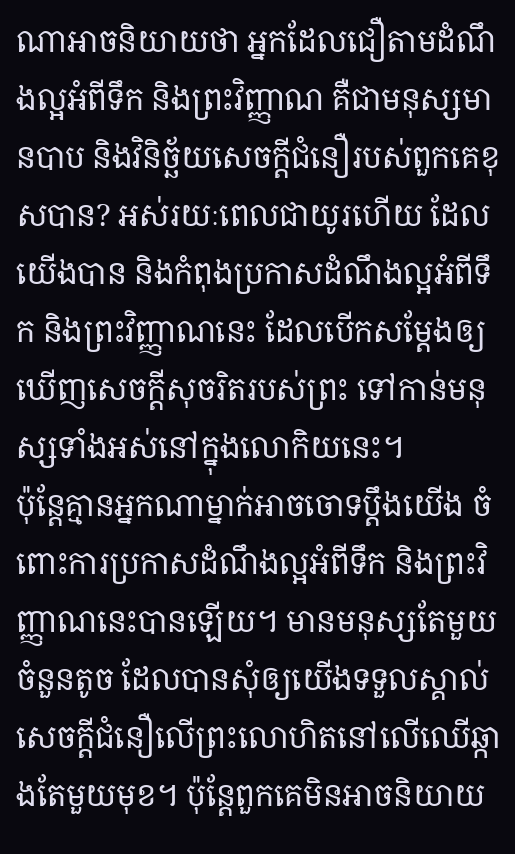ណាអាចនិយាយថា អ្នកដែលជឿតាមដំណឹងល្អអំពីទឹក និងព្រះវិញ្ញាណ គឺជាមនុស្សមានបាប និងវិនិច្ឆ័យសេចក្តីជំនឿរបស់ពួកគេខុសបាន? អស់រយៈពេលជាយូរហើយ ដែលយើងបាន និងកំពុងប្រកាសដំណឹងល្អអំពីទឹក និងព្រះវិញ្ញាណនេះ ដែលបើកសម្តែងឲ្យឃើញសេចក្តីសុចរិតរបស់ព្រះ ទៅកាន់មនុស្សទាំងអស់នៅក្នុងលោកិយនេះ។
ប៉ុន្តែគ្មានអ្នកណាម្នាក់អាចចោទប្តឹងយើង ចំពោះការប្រកាសដំណឹងល្អអំពីទឹក និងព្រះវិញ្ញាណនេះបានឡើយ។ មានមនុស្សតែមួយចំនួនតូច ដែលបានសុំឲ្យយើងទទួលស្គាល់សេចក្តីជំនឿលើព្រះលោហិតនៅលើឈើឆ្កាងតែមួយមុខ។ ប៉ុន្តែពួកគេមិនអាចនិយាយ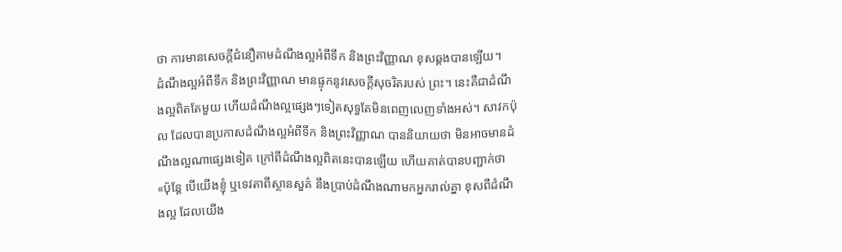ថា ការមានសេចក្តីជំនឿតាមដំណឹងល្អអំពីទឹក និងព្រះវិញ្ញាណ ខុសឆ្គងបានឡើយ។
ដំណឹងល្អអំពីទឹក និងព្រះវិញ្ញាណ មានផ្ទុកនូវសេចក្តីសុចរិតរបស់ ព្រះ។ នេះគឺជាដំណឹងល្អពិតតែមួយ ហើយដំណឹងល្អផ្សេងៗទៀតសុទ្ធតែមិនពេញលេញទាំងអស់។ សាវកប៉ុល ដែលបានប្រកាសដំណឹងល្អអំពីទឹក និងព្រះវិញ្ញាណ បាននិយាយថា មិនអាចមានដំណឹងល្អណាផ្សេងទៀត ក្រៅពីដំណឹងល្អពិតនេះបានឡើយ ហើយគាត់បានបញ្ជាក់ថា «ប៉ុន្តែ បើយើងខ្ញុំ ឬទេវតាពីស្ថានសួគ៌ នឹងប្រាប់ដំណឹងណាមកអ្នករាល់គ្នា ខុសពីដំណឹងល្អ ដែលយើង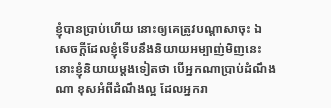ខ្ញុំបានប្រាប់ហើយ នោះឲ្យគេត្រូវបណ្តាសាចុះ ឯ សេចក្តីដែលខ្ញុំទើបនឹងនិយាយអម្បាញ់មិញនេះ នោះខ្ញុំនិយាយម្តងទៀតថា បើអ្នកណាប្រាប់ដំណឹងណា ខុសអំពីដំណឹងល្អ ដែលអ្នករា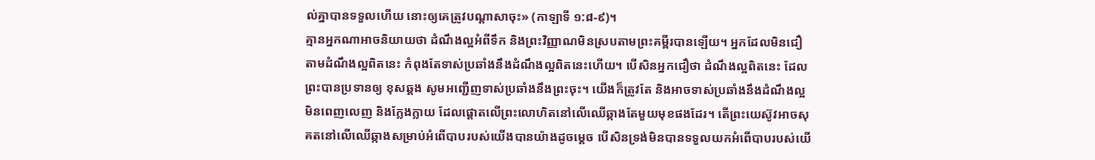ល់គ្នាបានទទួលហើយ នោះឲ្យគេត្រូវបណ្តាសាចុះ» (កាឡាទី ១:៨-៩)។
គ្មានអ្នកណាអាចនិយាយថា ដំណឹងល្អអំពីទឹក និងព្រះវិញ្ញាណមិនស្របតាមព្រះគម្ពីរបានឡើយ។ អ្នកដែលមិនជឿតាមដំណឹងល្អពិតនេះ កំពុងតែទាស់ប្រឆាំងនឹងដំណឹងល្អពិតនេះហើយ។ បើសិនអ្នកជឿថា ដំណឹងល្អពិតនេះ ដែលព្រះបានប្រទានឲ្យ ខុសឆ្គង សូមអញ្ជើញទាស់ប្រឆាំងនឹងព្រះចុះ។ យើងក៏ត្រូវតែ និងអាចទាស់ប្រឆាំងនឹងដំណឹងល្អមិនពេញលេញ និងក្លែងក្លាយ ដែលផ្តោតលើព្រះលោហិតនៅលើឈើឆ្កាងតែមួយមុខផងដែរ។ តើព្រះយេស៊ូវអាចសុគតនៅលើឈើឆ្កាងសម្រាប់អំពើបាបរបស់យើងបានយ៉ាងដូចម្តេច បើសិនទ្រង់មិនបានទទួលយកអំពើបាបរបស់យើ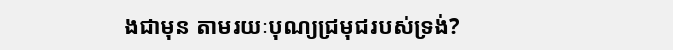ងជាមុន តាមរយៈបុណ្យជ្រមុជរបស់ទ្រង់?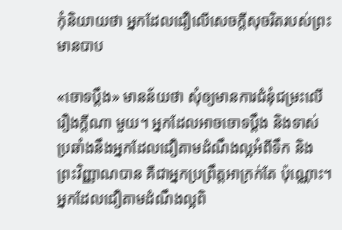កុំនិយាយថា អ្នកដែលជឿលើសេចក្តីសុចរិតរបស់ព្រះ មានបាប

«ចោទប្តឹង» មានន័យថា សុំឲ្យមានការជំនុំជម្រះលើរឿងក្តីណា មួយ។ អ្នកដែលអាចចោទប្តឹង និងទាស់ប្រឆាំងនឹងអ្នកដែលជឿតាមដំណឹងល្អអំពីទឹក និងព្រះវិញ្ញាណបាន គឺជាអ្នកប្រព្រឹត្តអាក្រក់តែ ប៉ុណ្ណោះ។ អ្នកដែលជឿតាមដំណឹងល្អពិ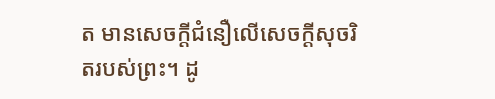ត មានសេចក្តីជំនឿលើសេចក្តីសុចរិតរបស់ព្រះ។ ដូ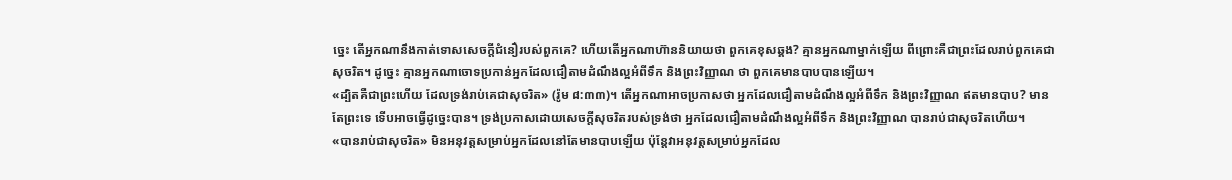ច្នេះ តើអ្នកណានឹងកាត់ទោសសេចក្តីជំនឿរបស់ពួកគេ? ហើយតើអ្នកណាហ៊ាននិយាយថា ពួកគេខុសឆ្គង? គ្មានអ្នកណាម្នាក់ឡើយ ពីព្រោះគឺជាព្រះដែលរាប់ពួកគេជាសុចរិត។ ដូច្នេះ គ្មានអ្នកណាចោទប្រកាន់អ្នកដែលជឿតាមដំណឹងល្អអំពីទឹក និងព្រះវិញ្ញាណ ថា ពួកគេមានបាបបានឡើយ។
«ដ្បិតគឺជាព្រះហើយ ដែលទ្រង់រាប់គេជាសុចរិត» (រ៉ូម ៨:៣៣)។ តើអ្នកណាអាចប្រកាសថា អ្នកដែលជឿតាមដំណឹងល្អអំពីទឹក និងព្រះវិញ្ញាណ ឥតមានបាប? មានតែព្រះទេ ទើបអាចធ្វើដូច្នេះបាន។ ទ្រង់ប្រកាសដោយសេចក្តីសុចរិតរបស់ទ្រង់ថា អ្នកដែលជឿតាមដំណឹងល្អអំពីទឹក និងព្រះវិញ្ញាណ បានរាប់ជាសុចរិតហើយ។
«បានរាប់ជាសុចរិត» មិនអនុវត្តសម្រាប់អ្នកដែលនៅតែមានបាបឡើយ ប៉ុន្តែវាអនុវត្តសម្រាប់អ្នកដែល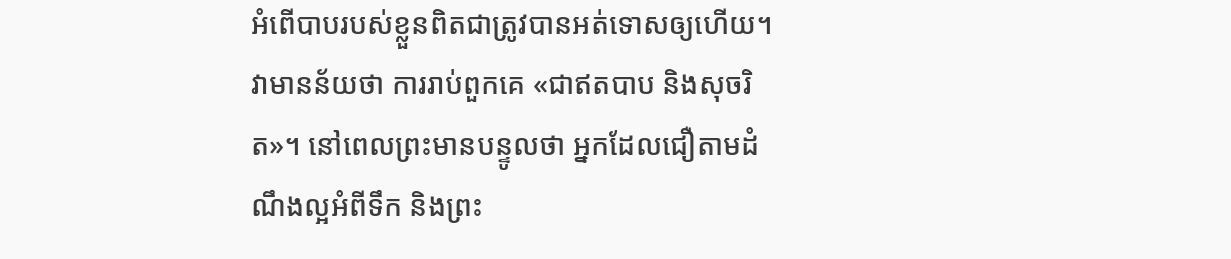អំពើបាបរបស់ខ្លួនពិតជាត្រូវបានអត់ទោសឲ្យហើយ។ វាមានន័យថា ការរាប់ពួកគេ «ជាឥតបាប និងសុចរិត»។ នៅពេលព្រះមានបន្ទូលថា អ្នកដែលជឿតាមដំណឹងល្អអំពីទឹក និងព្រះ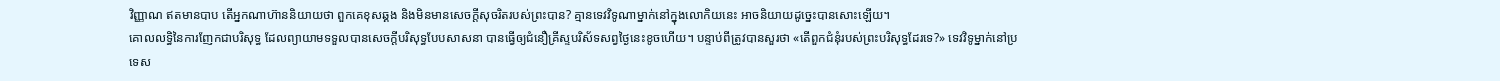វិញ្ញាណ ឥតមានបាប តើអ្នកណាហ៊ាននិយាយថា ពួកគេខុសឆ្គង និងមិនមានសេចក្តីសុចរិតរបស់ព្រះបាន? គ្មានទេវវិទូណាម្នាក់នៅក្នុងលោកិយនេះ អាចនិយាយដូច្នេះបានសោះឡើយ។
គោលលទ្ធិនៃការញែកជាបរិសុទ្ធ ដែលព្យាយាមទទួលបានសេចក្តីបរិសុទ្ធបែបសាសនា បានធ្វើឲ្យជំនឿគ្រីស្ទបរិស័ទសព្វថ្ងៃនេះខូចហើយ។ បន្ទាប់ពីត្រូវបានសួរថា «តើពួកជំនុំរបស់ព្រះបរិសុទ្ធដែរទេ?» ទេវវិទូម្នាក់នៅប្រទេស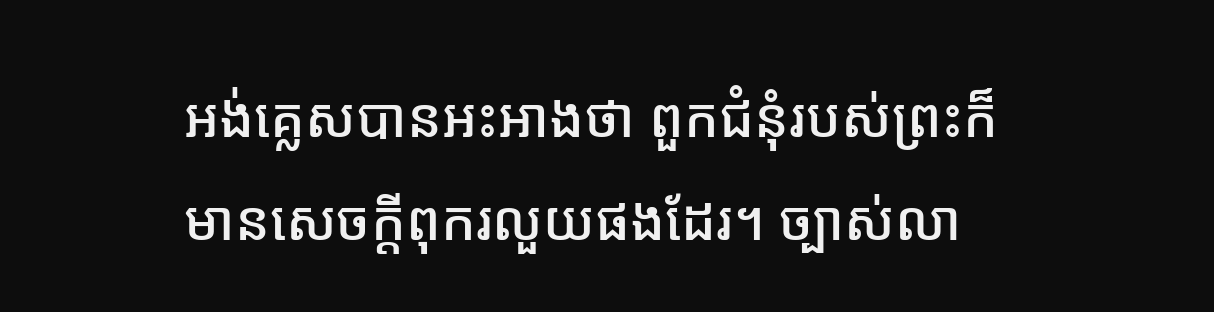អង់គ្លេសបានអះអាងថា ពួកជំនុំរបស់ព្រះក៏មានសេចក្តីពុករលួយផងដែរ។ ច្បាស់លា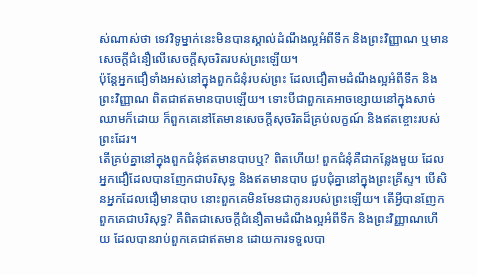ស់ណាស់ថា ទេវវិទូម្នាក់នេះមិនបានស្គាល់ដំណឹងល្អអំពីទឹក និងព្រះវិញ្ញាណ ឬមានសេចក្តីជំនឿលើសេចក្តីសុចរិតរបស់ព្រះឡើយ។
ប៉ុន្តែអ្នកជឿទាំងអស់នៅក្នុងពួកជំនុំរបស់ព្រះ ដែលជឿតាមដំណឹងល្អអំពីទឹក និងព្រះវិញ្ញាណ ពិតជាឥតមានបាបឡើយ។ ទោះបីជាពួកគេអាចខ្សោយនៅក្នុងសាច់ឈាមក៏ដោយ ក៏ពួកគេនៅតែមានសេចក្តីសុចរិតដ៏គ្រប់លក្ខណ៍ និងឥតខ្ចោះរបស់ព្រះដែរ។
តើគ្រប់គ្នានៅក្នុងពួកជំនុំឥតមានបាបឬ? ពិតហើយ! ពួកជំនុំគឺជាកន្លែងមួយ ដែលអ្នកជឿដែលបានញែកជាបរិសុទ្ធ និងឥតមានបាប ជួបជុំគ្នានៅក្នុងព្រះគ្រីស្ទ។ បើសិនអ្នកដែលជឿមានបាប នោះពួកគេមិនមែនជាកូនរបស់ព្រះឡើយ។ តើអ្វីបានញែកពួកគេជាបរិសុទ្ធ? គឺពិតជាសេចក្តីជំនឿតាមដំណឹងល្អអំពីទឹក និងព្រះវិញ្ញាណហើយ ដែលបានរាប់ពួកគេជាឥតមាន ដោយការទទួលបា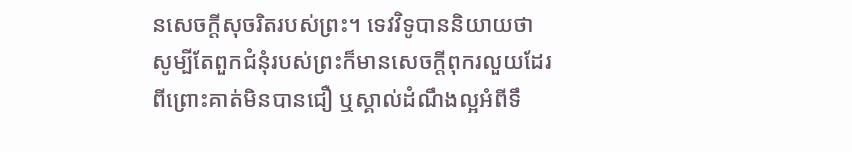នសេចក្តីសុចរិតរបស់ព្រះ។ ទេវវិទូបាននិយាយថា សូម្បីតែពួកជំនុំរបស់ព្រះក៏មានសេចក្តីពុករលួយដែរ ពីព្រោះគាត់មិនបានជឿ ឬស្គាល់ដំណឹងល្អអំពីទឹ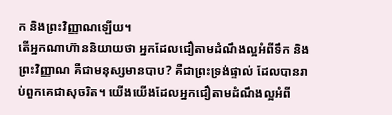ក និងព្រះវិញ្ញាណឡើយ។
តើអ្នកណាហ៊ាននិយាយថា អ្នកដែលជឿតាមដំណឹងល្អអំពីទឹក និងព្រះវិញ្ញាណ គឺជាមនុស្សមានបាប? គឺជាព្រះទ្រង់ផ្ទាល់ ដែលបានរាប់ពួកគេជាសុចរិត។ យើងយើងដែលអ្នកជឿតាមដំណឹងល្អអំពី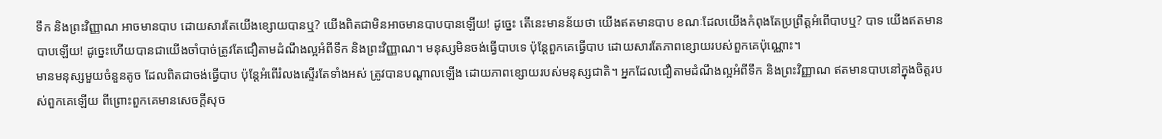ទឹក និងព្រះវិញ្ញាណ អាចមានបាប ដោយសារតែយើងខ្សោយបានឬ? យើងពិតជាមិនអាចមានបាបបានឡើយ! ដូច្នេះ តើនេះមានន័យថា យើងឥតមានបាប ខណៈដែលយើងកំពុងតែប្រព្រឹត្តអំពើបាបឬ? បាទ យើងឥតមានបាបឡើយ! ដូច្នេះហើយបានជាយើងចាំបាច់ត្រូវតែជឿតាមដំណឹងល្អអំពីទឹក និងព្រះវិញ្ញាណ។ មនុស្សមិនចង់ធ្វើបាបទេ ប៉ុន្តែពួកគេធ្វើបាប ដោយសារតែភាពខ្សោយរបស់ពួកគេប៉ុណ្ណោះ។
មានមនុស្សមួយចំនួនតូច ដែលពិតជាចង់ធ្វើបាប ប៉ុន្តែអំពើរំលងស្ទើរតែទាំងអស់ ត្រូវបានបណ្តាលឡើង ដោយភាពខ្សោយរបស់មនុស្សជាតិ។ អ្នកដែលជឿតាមដំណឹងល្អអំពីទឹក និងព្រះវិញ្ញាណ ឥតមានបាបនៅក្នុងចិត្តរបស់ពួកគេឡើយ ពីព្រោះពួកគេមានសេចក្តីសុច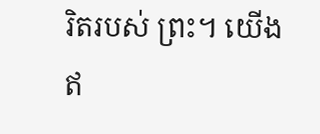រិតរបស់ ព្រះ។ យើងឥ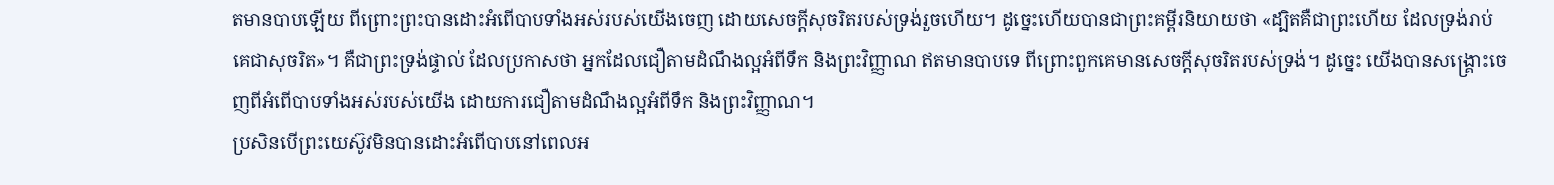តមានបាបឡើយ ពីព្រោះព្រះបានដោះអំពើបាបទាំងអស់របស់យើងចេញ ដោយសេចក្តីសុចរិតរបស់ទ្រង់រួចហើយ។ ដូច្នេះហើយបានជាព្រះគម្ពីរនិយាយថា «ដ្បិតគឺជាព្រះហើយ ដែលទ្រង់រាប់គេជាសុចរិត»។ គឺជាព្រះទ្រង់ផ្ទាល់ ដែលប្រកាសថា អ្នកដែលជឿតាមដំណឹងល្អអំពីទឹក និងព្រះវិញ្ញាណ ឥតមានបាបទេ ពីព្រោះពួកគេមានសេចក្តីសុចរិតរបស់ទ្រង់។ ដូច្នេះ យើងបានសង្រ្គោះចេញពីអំពើបាបទាំងអស់របស់យើង ដោយការជឿតាមដំណឹងល្អអំពីទឹក និងព្រះវិញ្ញាណ។
ប្រសិនបើព្រះយេស៊ូវមិនបានដោះអំពើបាបនៅពេលអ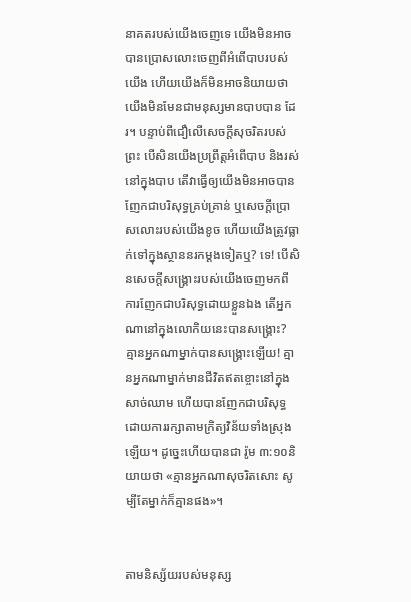នាគតរបស់យើងចេញទេ យើងមិនអាចបានប្រោសលោះចេញពីអំពើបាបរបស់យើង ហើយយើងក៏មិនអាចនិយាយថា យើងមិនមែនជាមនុស្សមានបាបបាន ដែរ។ បន្ទាប់ពីជឿលើសេចក្តីសុចរិតរបស់ព្រះ បើសិនយើងប្រព្រឹត្តអំពើបាប និងរស់នៅក្នុងបាប តើវាធ្វើឲ្យយើងមិនអាចបានញែកជាបរិសុទ្ធគ្រប់គ្រាន់ ឬសេចក្តីប្រោសលោះរបស់យើងខូច ហើយយើងត្រូវធ្លាក់ទៅក្នុងស្ថាននរកម្តងទៀតឬ? ទេ! បើសិនសេចក្តីសង្រ្គោះរបស់យើងចេញមកពីការញែកជាបរិសុទ្ធដោយខ្លួនឯង តើអ្នកណានៅក្នុងលោកិយនេះបានសង្រ្គោះ? គ្មានអ្នកណាម្នាក់បានសង្រ្គោះឡើយ! គ្មានអ្នកណាម្នាក់មានជីវិតឥតខ្ចោះនៅក្នុងសាច់ឈាម ហើយបានញែកជាបរិសុទ្ធ ដោយការរក្សាតាមក្រិត្យវិន័យទាំងស្រុងឡើយ។ ដូច្នេះហើយបានជា រ៉ូម ៣:១០និយាយថា «គ្មានអ្នកណាសុចរិតសោះ សូម្បីតែម្នាក់ក៏គ្មានផង»។


តាមនិស្ស័យរបស់មនុស្ស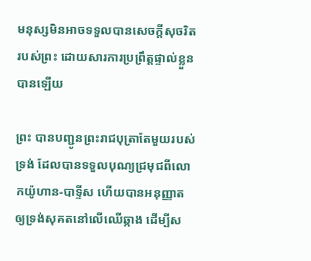មនុស្សមិនអាចទទួលបានសេចក្តីសុចរិតរបស់ព្រះ ដោយសារការប្រព្រឹត្តផ្ទាល់ខ្លួនបានឡើយ

ព្រះ បានបញ្ជូនព្រះរាជបុត្រាតែមួយរបស់ទ្រង់ ដែលបានទទួលបុណ្យជ្រមុជពីលោកយ៉ូហាន-បាទ្ទីស ហើយបានអនុញ្ញាតឲ្យទ្រង់សុគតនៅលើឈើឆ្កាង ដើម្បីស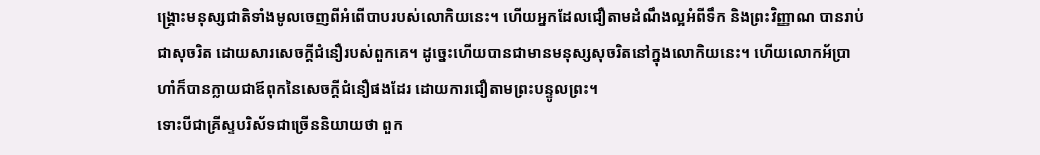ង្រ្គោះមនុស្សជាតិទាំងមូលចេញពីអំពើបាបរបស់លោកិយនេះ។ ហើយអ្នកដែលជឿតាមដំណឹងល្អអំពីទឹក និងព្រះវិញ្ញាណ បានរាប់ជាសុចរិត ដោយសារសេចក្តីជំនឿរបស់ពួកគេ។ ដូច្នេះហើយបានជាមានមនុស្សសុចរិតនៅក្នុងលោកិយនេះ។ ហើយលោកអ័ប្រាហាំក៏បានក្លាយជាឪពុកនៃសេចក្តីជំនឿផងដែរ ដោយការជឿតាមព្រះបន្ទូលព្រះ។
ទោះបីជាគ្រីស្ទបរិស័ទជាច្រើននិយាយថា ពួក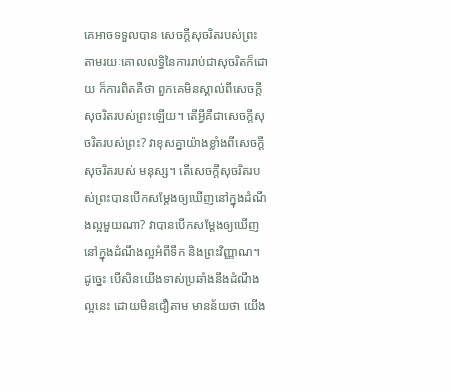គេអាចទទួលបាន សេចក្តីសុចរិតរបស់ព្រះ តាមរយៈគោលលទ្ធិនៃការរាប់ជាសុចរិតក៏ដោយ ក៏ការពិតគឺថា ពួកគេមិនស្គាល់ពីសេចក្តីសុចរិតរបស់ព្រះឡើយ។ តើអ្វីគឺជាសេចក្តីសុចរិតរបស់ព្រះ? វាខុសគ្នាយ៉ាងខ្លាំងពីសេចក្តីសុចរិតរបស់ មនុស្ស។ តើសេចក្តីសុចរិតរបស់ព្រះបានបើកសម្តែងឲ្យឃើញនៅក្នុងដំណឹងល្អមួយណា? វាបានបើកសម្តែងឲ្យឃើញនៅក្នុងដំណឹងល្អអំពីទឹក និងព្រះវិញ្ញាណ។ ដូច្នេះ បើសិនយើងទាស់ប្រឆាំងនឹងដំណឹងល្អនេះ ដោយមិនជឿតាម មានន័យថា យើង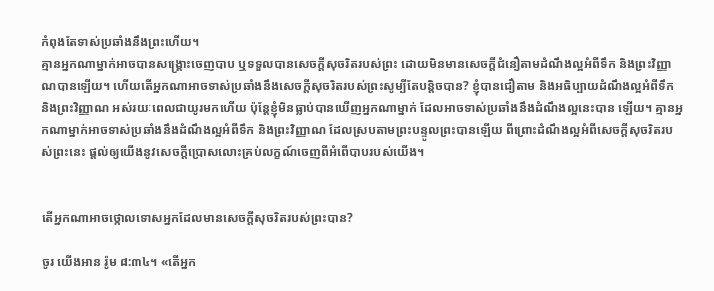កំពុងតែទាស់ប្រឆាំងនឹងព្រះហើយ។
គ្មានអ្នកណាម្នាក់អាចបានសង្រ្គោះចេញបាប ឬទទួលបានសេចក្តីសុចរិតរបស់ព្រះ ដោយមិនមានសេចក្តីជំនឿតាមដំណឹងល្អអំពីទឹក និងព្រះវិញ្ញាណបានឡើយ។ ហើយតើអ្នកណាអាចទាស់ប្រឆាំងនឹងសេចក្តីសុចរិតរបស់ព្រះសូម្បីតែបន្តិចបាន? ខ្ញុំបានជឿតាម និងអធិប្បាយដំណឹងល្អអំពីទឹក និងព្រះវិញ្ញាណ អស់រយៈពេលជាយូរមកហើយ ប៉ុន្តែខ្ញុំមិនធ្លាប់បានឃើញអ្នកណាម្នាក់ ដែលអាចទាស់ប្រឆាំងនឹងដំណឹងល្អនេះបាន ឡើយ។ គ្មានអ្នកណាម្នាក់អាចទាស់ប្រឆាំងនឹងដំណឹងល្អអំពីទឹក និងព្រះវិញ្ញាណ ដែលស្របតាមព្រះបន្ទូលព្រះបានឡើយ ពីព្រោះដំណឹងល្អអំពីសេចក្តីសុចរិតរបស់ព្រះនេះ ផ្តល់ឲ្យយើងនូវសេចក្តីប្រោសលោះគ្រប់លក្ខណ៍ចេញពីអំពើបាបរបស់យើង។


តើអ្នកណាអាចថ្កោលទោសអ្នកដែលមានសេចក្តីសុចរិតរបស់ព្រះបាន?

ចូរ យើងអាន រ៉ូម ៨:៣៤។ «តើអ្នក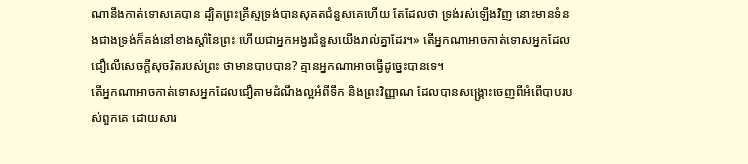ណានឹងកាត់ទោសគេបាន ដ្បិតព្រះគ្រីស្ទទ្រង់បានសុគតជំនួសគេហើយ តែដែលថា ទ្រង់រស់ឡើងវិញ នោះមានទំនងជាងទ្រង់ក៏គង់នៅខាងស្តាំនៃព្រះ ហើយជាអ្នកអង្វរជំនួសយើងរាល់គ្នាដែរ។» តើអ្នកណាអាចកាត់ទោសអ្នកដែលជឿលើសេចក្តីសុចរិតរបស់ព្រះ ថាមានបាបបាន? គ្មានអ្នកណាអាចធ្វើដូច្នេះបានទេ។
តើអ្នកណាអាចកាត់ទោសអ្នកដែលជឿតាមដំណឹងល្អអំពីទឹក និងព្រះវិញ្ញាណ ដែលបានសង្រ្គោះចេញពីអំពើបាបរបស់ពួកគេ ដោយសារ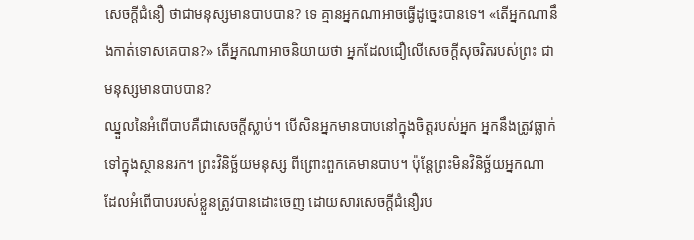សេចក្តីជំនឿ ថាជាមនុស្សមានបាបបាន? ទេ គ្មានអ្នកណាអាចធ្វើដូច្នេះបានទេ។ «តើអ្នកណានឹងកាត់ទោសគេបាន?» តើអ្នកណាអាចនិយាយថា អ្នកដែលជឿលើសេចក្តីសុចរិតរបស់ព្រះ ជាមនុស្សមានបាបបាន?
ឈ្នួលនៃអំពើបាបគឺជាសេចក្តីស្លាប់។ បើសិនអ្នកមានបាបនៅក្នុងចិត្តរបស់អ្នក អ្នកនឹងត្រូវធ្លាក់ទៅក្នុងស្ថាននរក។ ព្រះវិនិច្ឆ័យមនុស្ស ពីព្រោះពួកគេមានបាប។ ប៉ុន្តែព្រះមិនវិនិច្ឆ័យអ្នកណា ដែលអំពើបាបរបស់ខ្លួនត្រូវបានដោះចេញ ដោយសារសេចក្តីជំនឿរប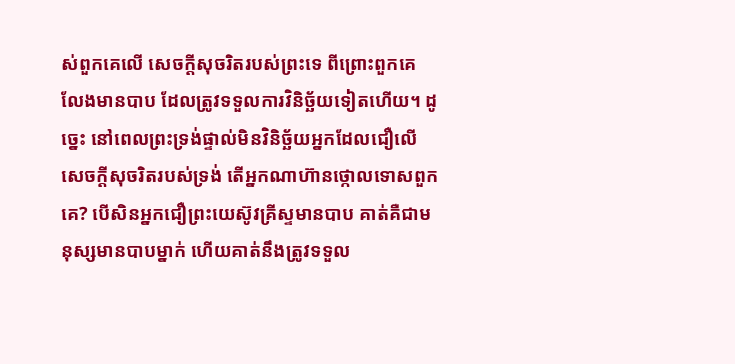ស់ពួកគេលើ សេចក្តីសុចរិតរបស់ព្រះទេ ពីព្រោះពួកគេលែងមានបាប ដែលត្រូវទទួលការវិនិច្ឆ័យទៀតហើយ។ ដូច្នេះ នៅពេលព្រះទ្រង់ផ្ទាល់មិនវិនិច្ឆ័យអ្នកដែលជឿលើសេចក្តីសុចរិតរបស់ទ្រង់ តើអ្នកណាហ៊ានថ្កោលទោសពួកគេ? បើសិនអ្នកជឿព្រះយេស៊ូវគ្រីស្ទមានបាប គាត់គឺជាមនុស្សមានបាបម្នាក់ ហើយគាត់នឹងត្រូវទទួល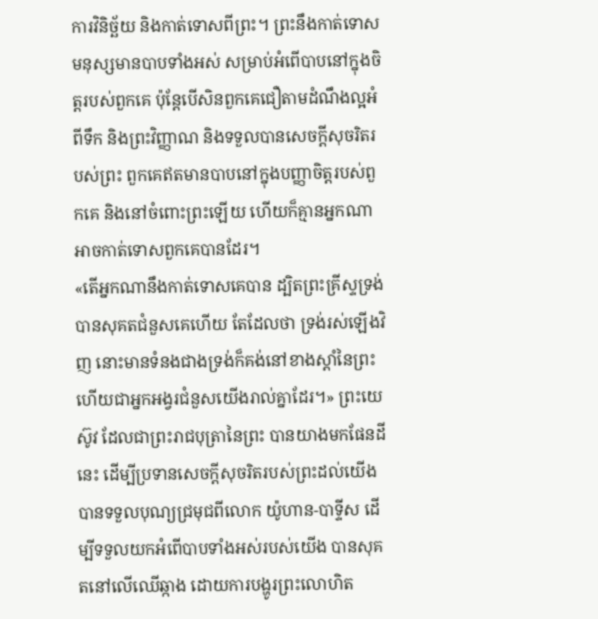ការវិនិច្ឆ័យ និងកាត់ទោសពីព្រះ។ ព្រះនឹងកាត់ទោសមនុស្សមានបាបទាំងអស់ សម្រាប់អំពើបាបនៅក្នុងចិត្តរបស់ពួកគេ ប៉ុន្តែបើសិនពួកគេជឿតាមដំណឹងល្អអំពីទឹក និងព្រះវិញ្ញាណ និងទទួលបានសេចក្តីសុចរិតរបស់ព្រះ ពួកគេឥតមានបាបនៅក្នុងបញ្ញាចិត្តរបស់ពួកគេ និងនៅចំពោះព្រះឡើយ ហើយក៏គ្មានអ្នកណាអាចកាត់ទោសពួកគេបានដែរ។
«តើអ្នកណានឹងកាត់ទោសគេបាន ដ្បិតព្រះគ្រីស្ទទ្រង់បានសុគតជំនួសគេហើយ តែដែលថា ទ្រង់រស់ឡើងវិញ នោះមានទំនងជាងទ្រង់ក៏គង់នៅខាងស្តាំនៃព្រះ ហើយជាអ្នកអង្វរជំនួសយើងរាល់គ្នាដែរ។» ព្រះយេស៊ូវ ដែលជាព្រះរាជបុត្រានៃព្រះ បានយាងមកផែនដីនេះ ដើម្បីប្រទានសេចក្តីសុចរិតរបស់ព្រះដល់យើង បានទទួលបុណ្យជ្រមុជពីលោក យ៉ូហាន-បាទ្ទីស ដើម្បីទទួលយកអំពើបាបទាំងអស់របស់យើង បានសុគតនៅលើឈើឆ្កាង ដោយការបង្ហូរព្រះលោហិត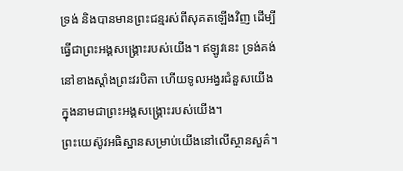ទ្រង់ និងបានមានព្រះជន្មរស់ពីសុគតឡើងវិញ ដើម្បីធ្វើជាព្រះអង្គសង្រ្គោះរបស់យើង។ ឥឡូវនេះ ទ្រង់គង់នៅខាងស្តាំងព្រះវរបិតា ហើយទូលអង្វរជំនួសយើង ក្នុងនាមជាព្រះអង្គសង្រ្គោះរបស់យើង។
ព្រះយេស៊ូវអធិស្ឋានសម្រាប់យើងនៅលើស្ថានសួគ៌។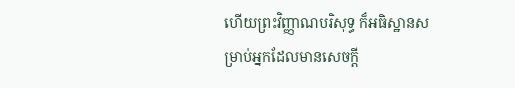ហើយព្រះវិញ្ញាណបរិសុទ្ធ ក៏អធិស្ឋានសម្រាប់អ្នកដែលមានសេចក្តី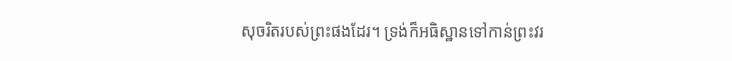សុចរិតរបស់ព្រះផងដែរ។ ទ្រង់ក៏អធិស្ឋានទៅកាន់ព្រះវរ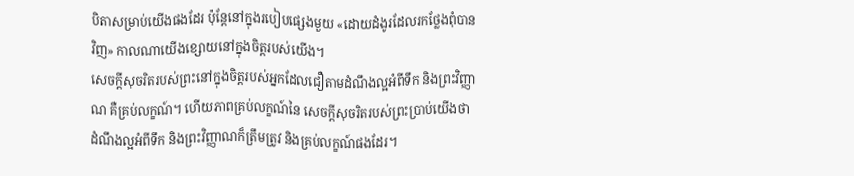បិតាសម្រាប់យើងផងដែរ ប៉ុន្តែនៅក្នុងរបៀបផ្សេងមួយ «ដោយដំងូរដែលរកថ្លែងពុំបានវិញ» កាលណាយើងខ្សោយនៅក្នុងចិត្តរបស់យើង។
សេចក្តីសុចរិតរបស់ព្រះនៅក្នុងចិត្តរបស់អ្នកដែលជឿតាមដំណឹងល្អអំពីទឹក និងព្រះវិញ្ញាណ គឺគ្រប់លក្ខណ៍។ ហើយភាពគ្រប់លក្ខណ៍នៃ សេចក្តីសុចរិតរបស់ព្រះប្រាប់យើងថា ដំណឹងល្អអំពីទឹក និងព្រះវិញ្ញាណក៏ត្រឹមត្រូវ និងគ្រប់លក្ខណ៍ផងដែរ។